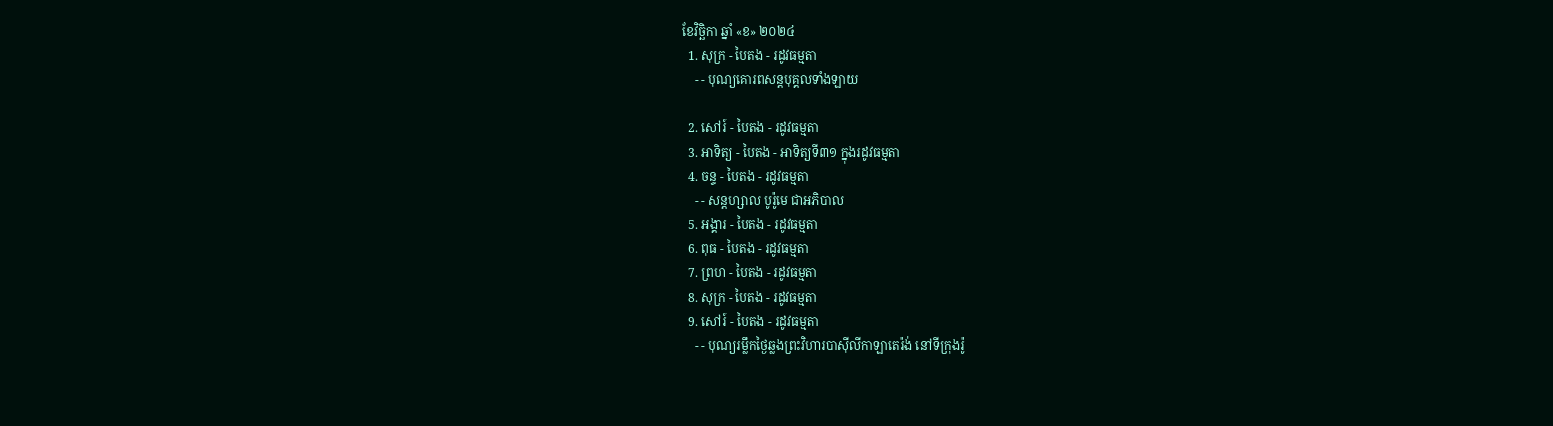ខែវិច្ឆិកា ឆ្នាំ «ខ» ២០២៤
  1. សុក្រ - បៃតង - រដូវធម្មតា
    - - បុណ្យគោរពសន្ដបុគ្គលទាំងឡាយ

  2. សៅរ៍ - បៃតង - រដូវធម្មតា
  3. អាទិត្យ - បៃតង - អាទិត្យទី៣១ ក្នុងរដូវធម្មតា
  4. ចន្ទ - បៃតង - រដូវធម្មតា
    - - សន្ដហ្សាល បូរ៉ូមេ ជាអភិបាល
  5. អង្គារ - បៃតង - រដូវធម្មតា
  6. ពុធ - បៃតង - រដូវធម្មតា
  7. ព្រហ - បៃតង - រដូវធម្មតា
  8. សុក្រ - បៃតង - រដូវធម្មតា
  9. សៅរ៍ - បៃតង - រដូវធម្មតា
    - - បុណ្យរម្លឹកថ្ងៃឆ្លងព្រះវិហារបាស៊ីលីកាឡាតេរ៉ង់ នៅទីក្រុងរ៉ូ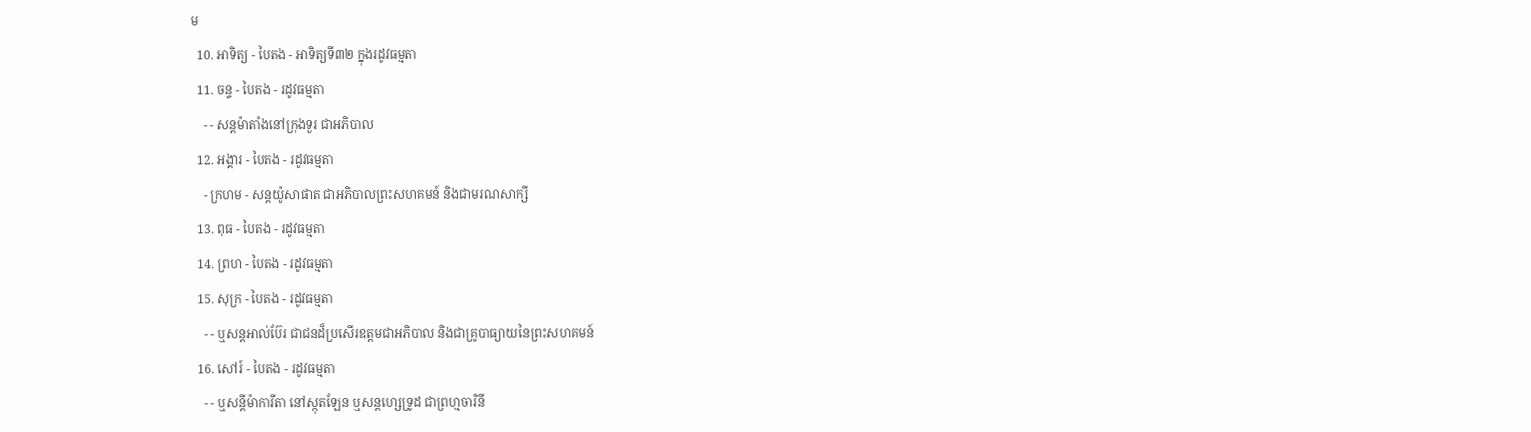ម
  10. អាទិត្យ - បៃតង - អាទិត្យទី៣២ ក្នុងរដូវធម្មតា
  11. ចន្ទ - បៃតង - រដូវធម្មតា
    - - សន្ដម៉ាតាំងនៅក្រុងទួរ ជាអភិបាល
  12. អង្គារ - បៃតង - រដូវធម្មតា
    - ក្រហម - សន្ដយ៉ូសាផាត ជាអភិបាលព្រះសហគមន៍ និងជាមរណសាក្សី
  13. ពុធ - បៃតង - រដូវធម្មតា
  14. ព្រហ - បៃតង - រដូវធម្មតា
  15. សុក្រ - បៃតង - រដូវធម្មតា
    - - ឬសន្ដអាល់ប៊ែរ ជាជនដ៏ប្រសើរឧត្ដមជាអភិបាល និងជាគ្រូបាធ្យាយនៃព្រះសហគមន៍
  16. សៅរ៍ - បៃតង - រដូវធម្មតា
    - - ឬសន្ដីម៉ាការីតា នៅស្កុតឡែន ឬសន្ដហ្សេទ្រូដ ជាព្រហ្មចារិនី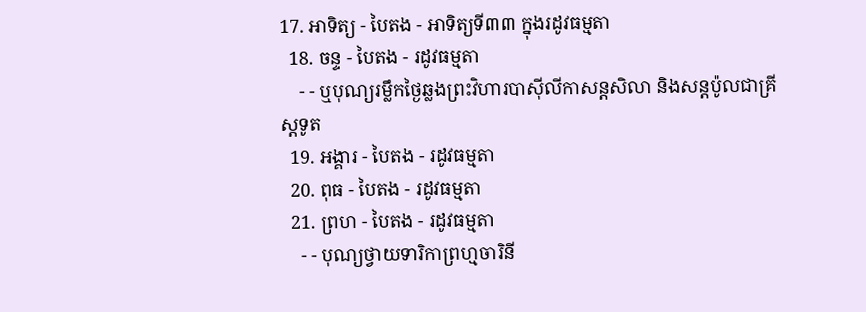17. អាទិត្យ - បៃតង - អាទិត្យទី៣៣ ក្នុងរដូវធម្មតា
  18. ចន្ទ - បៃតង - រដូវធម្មតា
    - - ឬបុណ្យរម្លឹកថ្ងៃឆ្លងព្រះវិហារបាស៊ីលីកាសន្ដសិលា និងសន្ដប៉ូលជាគ្រីស្ដទូត
  19. អង្គារ - បៃតង - រដូវធម្មតា
  20. ពុធ - បៃតង - រដូវធម្មតា
  21. ព្រហ - បៃតង - រដូវធម្មតា
    - - បុណ្យថ្វាយទារិកាព្រហ្មចារិនី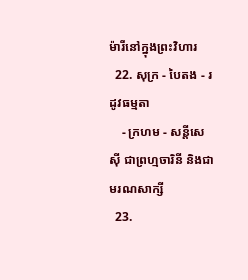ម៉ារីនៅក្នុងព្រះវិហារ
  22. សុក្រ - បៃតង - រដូវធម្មតា
    - ក្រហម - សន្ដីសេស៊ី ជាព្រហ្មចារិនី និងជាមរណសាក្សី
  23.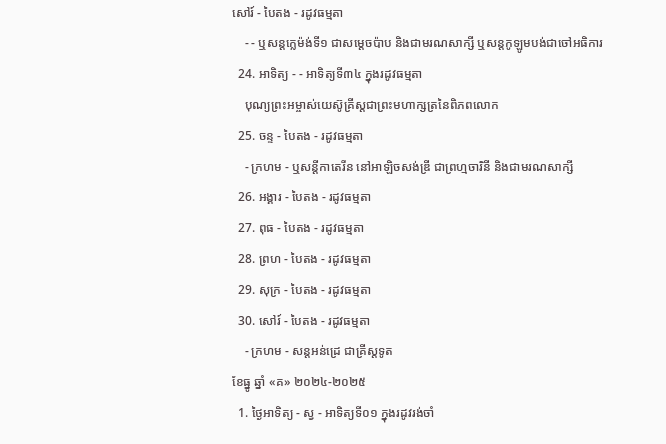សៅរ៍ - បៃតង - រដូវធម្មតា
    - - ឬសន្ដក្លេម៉ង់ទី១ ជាសម្ដេចប៉ាប និងជាមរណសាក្សី ឬសន្ដកូឡូមបង់ជាចៅអធិការ
  24. អាទិត្យ - - អាទិត្យទី៣៤ ក្នុងរដូវធម្មតា
    បុណ្យព្រះអម្ចាស់យេស៊ូគ្រីស្ដជាព្រះមហាក្សត្រនៃពិភពលោក
  25. ចន្ទ - បៃតង - រដូវធម្មតា
    - ក្រហម - ឬសន្ដីកាតេរីន នៅអាឡិចសង់ឌ្រី ជាព្រហ្មចារិនី និងជាមរណសាក្សី
  26. អង្គារ - បៃតង - រដូវធម្មតា
  27. ពុធ - បៃតង - រដូវធម្មតា
  28. ព្រហ - បៃតង - រដូវធម្មតា
  29. សុក្រ - បៃតង - រដូវធម្មតា
  30. សៅរ៍ - បៃតង - រដូវធម្មតា
    - ក្រហម - សន្ដអន់ដ្រេ ជាគ្រីស្ដទូត
ខែធ្នូ ឆ្នាំ «គ» ២០២៤-២០២៥
  1. ថ្ងៃអាទិត្យ - ស្វ - អាទិត្យទី០១ ក្នុងរដូវរង់ចាំ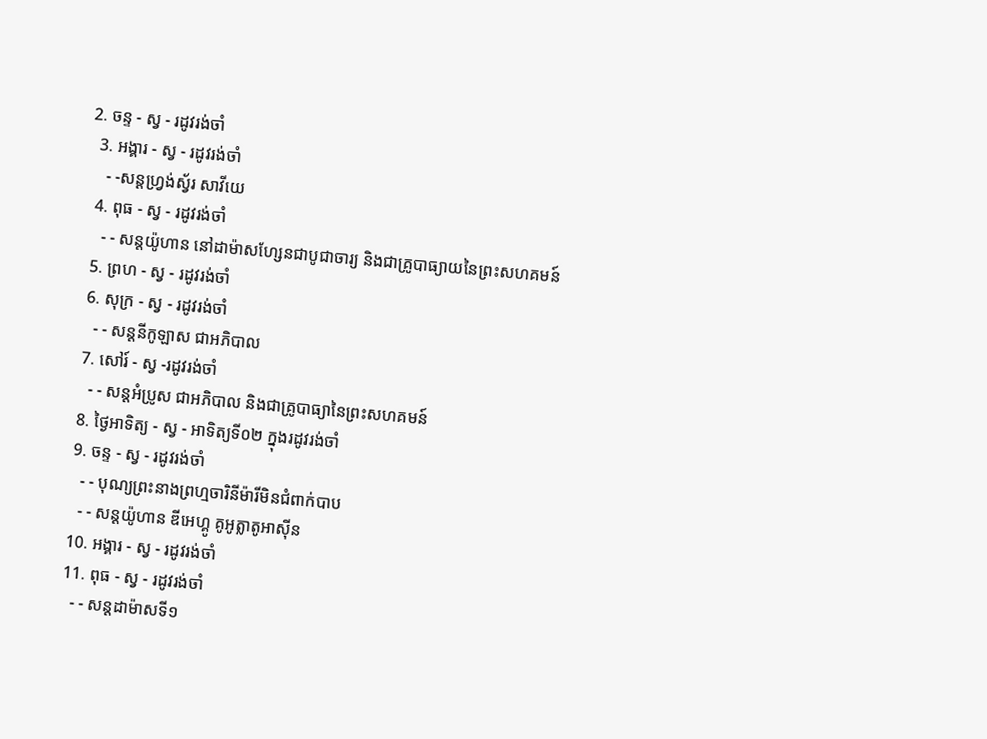2. ចន្ទ - ស្វ - រដូវរង់ចាំ
  3. អង្គារ - ស្វ - រដូវរង់ចាំ
    - -សន្ដហ្វ្រង់ស្វ័រ សាវីយេ
  4. ពុធ - ស្វ - រដូវរង់ចាំ
    - - សន្ដយ៉ូហាន នៅដាម៉ាសហ្សែនជាបូជាចារ្យ និងជាគ្រូបាធ្យាយនៃព្រះសហគមន៍
  5. ព្រហ - ស្វ - រដូវរង់ចាំ
  6. សុក្រ - ស្វ - រដូវរង់ចាំ
    - - សន្ដនីកូឡាស ជាអភិបាល
  7. សៅរ៍ - ស្វ -រដូវរង់ចាំ
    - - សន្ដអំប្រូស ជាអភិបាល និងជាគ្រូបាធ្យានៃព្រះសហគមន៍
  8. ថ្ងៃអាទិត្យ - ស្វ - អាទិត្យទី០២ ក្នុងរដូវរង់ចាំ
  9. ចន្ទ - ស្វ - រដូវរង់ចាំ
    - - បុណ្យព្រះនាងព្រហ្មចារិនីម៉ារីមិនជំពាក់បាប
    - - សន្ដយ៉ូហាន ឌីអេហ្គូ គូអូត្លាតូអាស៊ីន
  10. អង្គារ - ស្វ - រដូវរង់ចាំ
  11. ពុធ - ស្វ - រដូវរង់ចាំ
    - - សន្ដដាម៉ាសទី១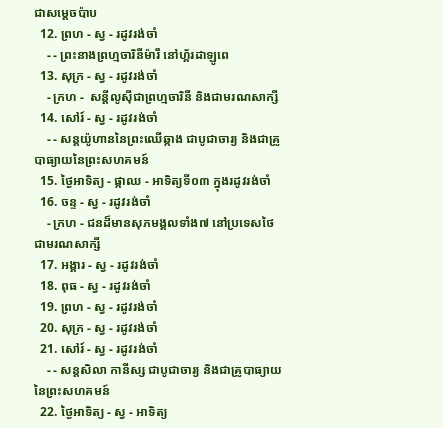ជាសម្ដេចប៉ាប
  12. ព្រហ - ស្វ - រដូវរង់ចាំ
    - - ព្រះនាងព្រហ្មចារិនីម៉ារី នៅហ្គ័រដាឡូពេ
  13. សុក្រ - ស្វ - រដូវរង់ចាំ
    - ក្រហ -  សន្ដីលូស៊ីជាព្រហ្មចារិនី និងជាមរណសាក្សី
  14. សៅរ៍ - ស្វ - រដូវរង់ចាំ
    - - សន្ដយ៉ូហាននៃព្រះឈើឆ្កាង ជាបូជាចារ្យ និងជាគ្រូបាធ្យាយនៃព្រះសហគមន៍
  15. ថ្ងៃអាទិត្យ - ផ្កាឈ - អាទិត្យទី០៣ ក្នុងរដូវរង់ចាំ
  16. ចន្ទ - ស្វ - រដូវរង់ចាំ
    - ក្រហ - ជនដ៏មានសុភមង្គលទាំង៧ នៅប្រទេសថៃជាមរណសាក្សី
  17. អង្គារ - ស្វ - រដូវរង់ចាំ
  18. ពុធ - ស្វ - រដូវរង់ចាំ
  19. ព្រហ - ស្វ - រដូវរង់ចាំ
  20. សុក្រ - ស្វ - រដូវរង់ចាំ
  21. សៅរ៍ - ស្វ - រដូវរង់ចាំ
    - - សន្ដសិលា កានីស្ស ជាបូជាចារ្យ និងជាគ្រូបាធ្យាយនៃព្រះសហគមន៍
  22. ថ្ងៃអាទិត្យ - ស្វ - អាទិត្យ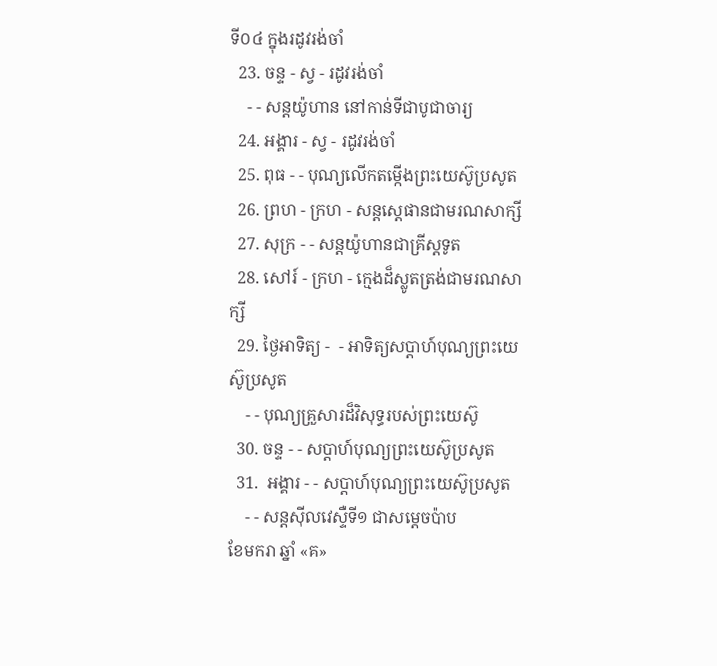ទី០៤ ក្នុងរដូវរង់ចាំ
  23. ចន្ទ - ស្វ - រដូវរង់ចាំ
    - - សន្ដយ៉ូហាន នៅកាន់ទីជាបូជាចារ្យ
  24. អង្គារ - ស្វ - រដូវរង់ចាំ
  25. ពុធ - - បុណ្យលើកតម្កើងព្រះយេស៊ូប្រសូត
  26. ព្រហ - ក្រហ - សន្តស្តេផានជាមរណសាក្សី
  27. សុក្រ - - សន្តយ៉ូហានជាគ្រីស្តទូត
  28. សៅរ៍ - ក្រហ - ក្មេងដ៏ស្លូតត្រង់ជាមរណសាក្សី
  29. ថ្ងៃអាទិត្យ -  - អាទិត្យសប្ដាហ៍បុណ្យព្រះយេស៊ូប្រសូត
    - - បុណ្យគ្រួសារដ៏វិសុទ្ធរបស់ព្រះយេស៊ូ
  30. ចន្ទ - - សប្ដាហ៍បុណ្យព្រះយេស៊ូប្រសូត
  31.  អង្គារ - - សប្ដាហ៍បុណ្យព្រះយេស៊ូប្រសូត
    - - សន្ដស៊ីលវេស្ទឺទី១ ជាសម្ដេចប៉ាប
ខែមករា ឆ្នាំ «គ»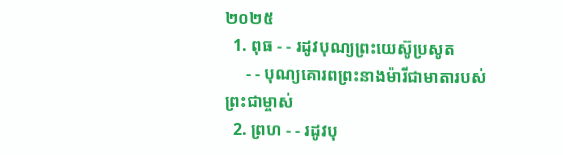២០២៥
  1. ពុធ - - រដូវបុណ្យព្រះយេស៊ូប្រសូត
     - - បុណ្យគោរពព្រះនាងម៉ារីជាមាតារបស់ព្រះជាម្ចាស់
  2. ព្រហ - - រដូវបុ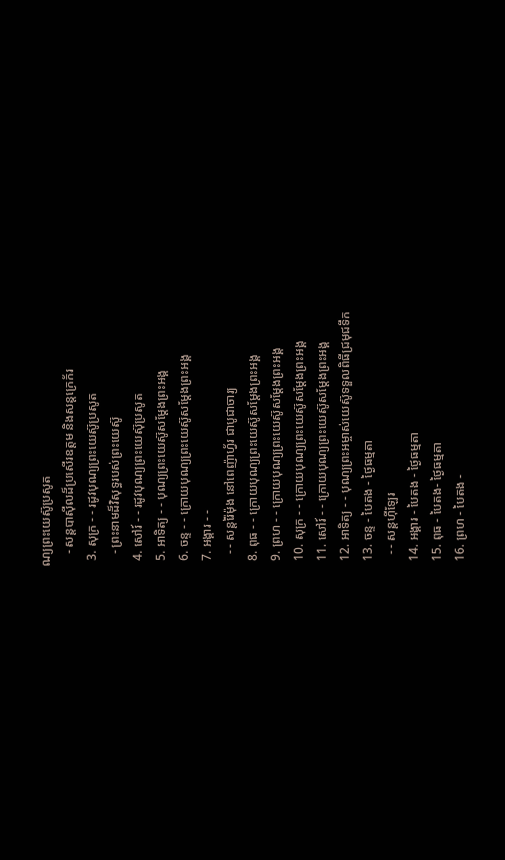ណ្យព្រះយេស៊ូប្រសូត
    - សន្ដបាស៊ីលដ៏ប្រសើរឧត្ដម និងសន្ដក្រេក័រ
  3. សុក្រ - - រដូវបុណ្យព្រះយេស៊ូប្រសូត
    - ព្រះនាមដ៏វិសុទ្ធរបស់ព្រះយេស៊ូ
  4. សៅរ៍ - - រដូវបុណ្យព្រះយេស៊ុប្រសូត
  5. អាទិត្យ - - បុណ្យព្រះយេស៊ូសម្ដែងព្រះអង្គ
  6. ចន្ទ - - ក្រោយបុណ្យព្រះយេស៊ូសម្ដែងព្រះអង្គ
  7. អង្គារ - -
    - - សន្ដរ៉ៃម៉ុង នៅពេញ៉ាហ្វ័រ ជាបូជាចារ្យ
  8. ពុធ - - ក្រោយបុណ្យព្រះយេស៊ូសម្ដែងព្រះអង្គ
  9. ព្រហ - - ក្រោយបុណ្យព្រះយេស៊ូសម្ដែងព្រះអង្គ
  10. សុក្រ - - ក្រោយបុណ្យព្រះយេស៊ូសម្ដែងព្រះអង្គ
  11. សៅរ៍ - - ក្រោយបុណ្យព្រះយេស៊ូសម្ដែងព្រះអង្គ
  12. អាទិត្យ - - បុណ្យព្រះអម្ចាស់យេស៊ូទទួលពិធីជ្រមុជទឹក
  13. ចន្ទ - បៃតង - ថ្ងៃធម្មតា
    - - សន្ដហ៊ីឡែរ
  14. អង្គារ - បៃតង - ថ្ងៃធម្មតា
  15. ពុធ - បៃតង- ថ្ងៃធម្មតា
  16. ព្រហ - បៃតង -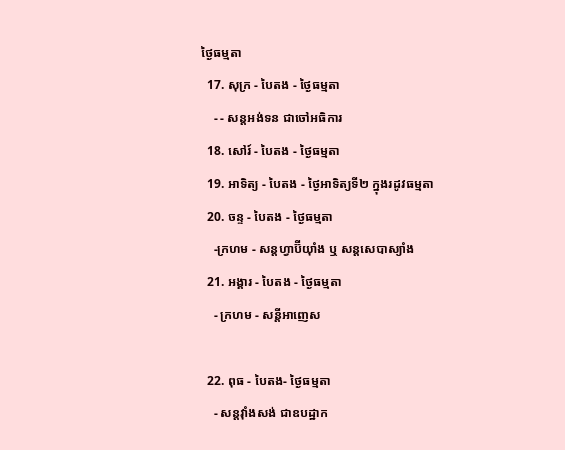ថ្ងៃធម្មតា
  17. សុក្រ - បៃតង - ថ្ងៃធម្មតា
    - - សន្ដអង់ទន ជាចៅអធិការ
  18. សៅរ៍ - បៃតង - ថ្ងៃធម្មតា
  19. អាទិត្យ - បៃតង - ថ្ងៃអាទិត្យទី២ ក្នុងរដូវធម្មតា
  20. ចន្ទ - បៃតង - ថ្ងៃធម្មតា
    -ក្រហម - សន្ដហ្វាប៊ីយ៉ាំង ឬ សន្ដសេបាស្យាំង
  21. អង្គារ - បៃតង - ថ្ងៃធម្មតា
    - ក្រហម - សន្ដីអាញេស

  22. ពុធ - បៃតង- ថ្ងៃធម្មតា
    - សន្ដវ៉ាំងសង់ ជាឧបដ្ឋាក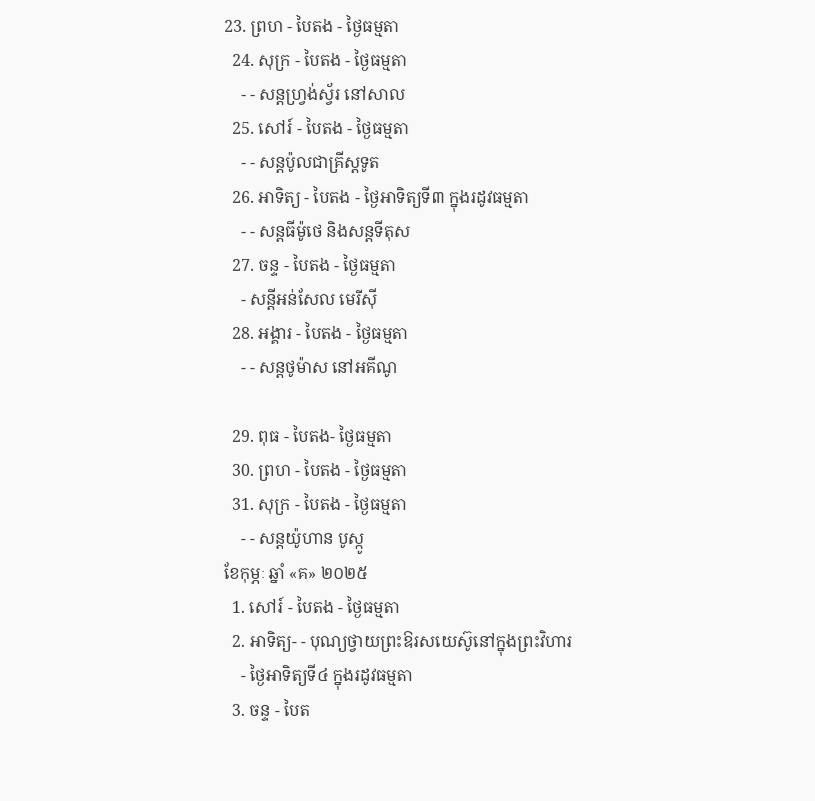23. ព្រហ - បៃតង - ថ្ងៃធម្មតា
  24. សុក្រ - បៃតង - ថ្ងៃធម្មតា
    - - សន្ដហ្វ្រង់ស្វ័រ នៅសាល
  25. សៅរ៍ - បៃតង - ថ្ងៃធម្មតា
    - - សន្ដប៉ូលជាគ្រីស្ដទូត
  26. អាទិត្យ - បៃតង - ថ្ងៃអាទិត្យទី៣ ក្នុងរដូវធម្មតា
    - - សន្ដធីម៉ូថេ និងសន្ដទីតុស
  27. ចន្ទ - បៃតង - ថ្ងៃធម្មតា
    - សន្ដីអន់សែល មេរីស៊ី
  28. អង្គារ - បៃតង - ថ្ងៃធម្មតា
    - - សន្ដថូម៉ាស នៅអគីណូ

  29. ពុធ - បៃតង- ថ្ងៃធម្មតា
  30. ព្រហ - បៃតង - ថ្ងៃធម្មតា
  31. សុក្រ - បៃតង - ថ្ងៃធម្មតា
    - - សន្ដយ៉ូហាន បូស្កូ
ខែកុម្ភៈ ឆ្នាំ «គ» ២០២៥
  1. សៅរ៍ - បៃតង - ថ្ងៃធម្មតា
  2. អាទិត្យ- - បុណ្យថ្វាយព្រះឱរសយេស៊ូនៅក្នុងព្រះវិហារ
    - ថ្ងៃអាទិត្យទី៤ ក្នុងរដូវធម្មតា
  3. ចន្ទ - បៃត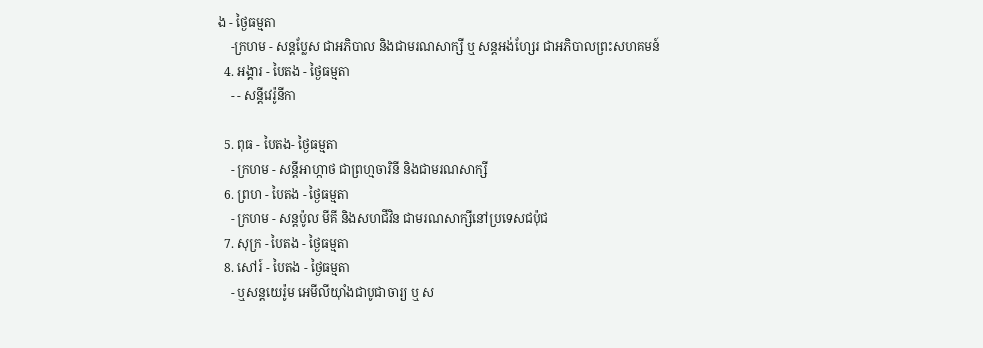ង - ថ្ងៃធម្មតា
    -ក្រហម - សន្ដប្លែស ជាអភិបាល និងជាមរណសាក្សី ឬ សន្ដអង់ហ្សែរ ជាអភិបាលព្រះសហគមន៍
  4. អង្គារ - បៃតង - ថ្ងៃធម្មតា
    - - សន្ដីវេរ៉ូនីកា

  5. ពុធ - បៃតង- ថ្ងៃធម្មតា
    - ក្រហម - សន្ដីអាហ្កាថ ជាព្រហ្មចារិនី និងជាមរណសាក្សី
  6. ព្រហ - បៃតង - ថ្ងៃធម្មតា
    - ក្រហម - សន្ដប៉ូល មីគី និងសហជីវិន ជាមរណសាក្សីនៅប្រទេសជប៉ុជ
  7. សុក្រ - បៃតង - ថ្ងៃធម្មតា
  8. សៅរ៍ - បៃតង - ថ្ងៃធម្មតា
    - ឬសន្ដយេរ៉ូម អេមីលីយ៉ាំងជាបូជាចារ្យ ឬ ស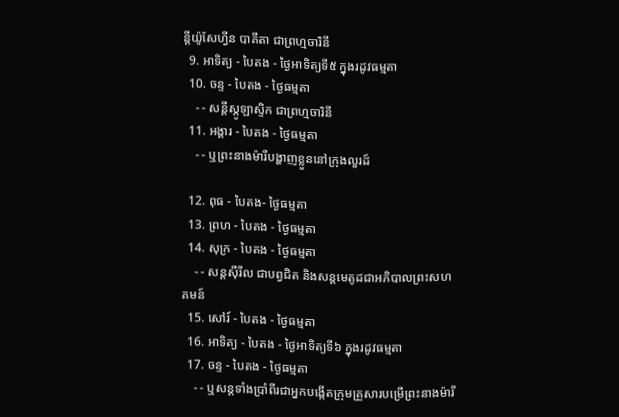ន្ដីយ៉ូសែហ្វីន បាគីតា ជាព្រហ្មចារិនី
  9. អាទិត្យ - បៃតង - ថ្ងៃអាទិត្យទី៥ ក្នុងរដូវធម្មតា
  10. ចន្ទ - បៃតង - ថ្ងៃធម្មតា
    - - សន្ដីស្កូឡាស្ទិក ជាព្រហ្មចារិនី
  11. អង្គារ - បៃតង - ថ្ងៃធម្មតា
    - - ឬព្រះនាងម៉ារីបង្ហាញខ្លួននៅក្រុងលួរដ៍

  12. ពុធ - បៃតង- ថ្ងៃធម្មតា
  13. ព្រហ - បៃតង - ថ្ងៃធម្មតា
  14. សុក្រ - បៃតង - ថ្ងៃធម្មតា
    - - សន្ដស៊ីរីល ជាបព្វជិត និងសន្ដមេតូដជាអភិបាលព្រះសហគមន៍
  15. សៅរ៍ - បៃតង - ថ្ងៃធម្មតា
  16. អាទិត្យ - បៃតង - ថ្ងៃអាទិត្យទី៦ ក្នុងរដូវធម្មតា
  17. ចន្ទ - បៃតង - ថ្ងៃធម្មតា
    - - ឬសន្ដទាំងប្រាំពីរជាអ្នកបង្កើតក្រុមគ្រួសារបម្រើព្រះនាងម៉ារី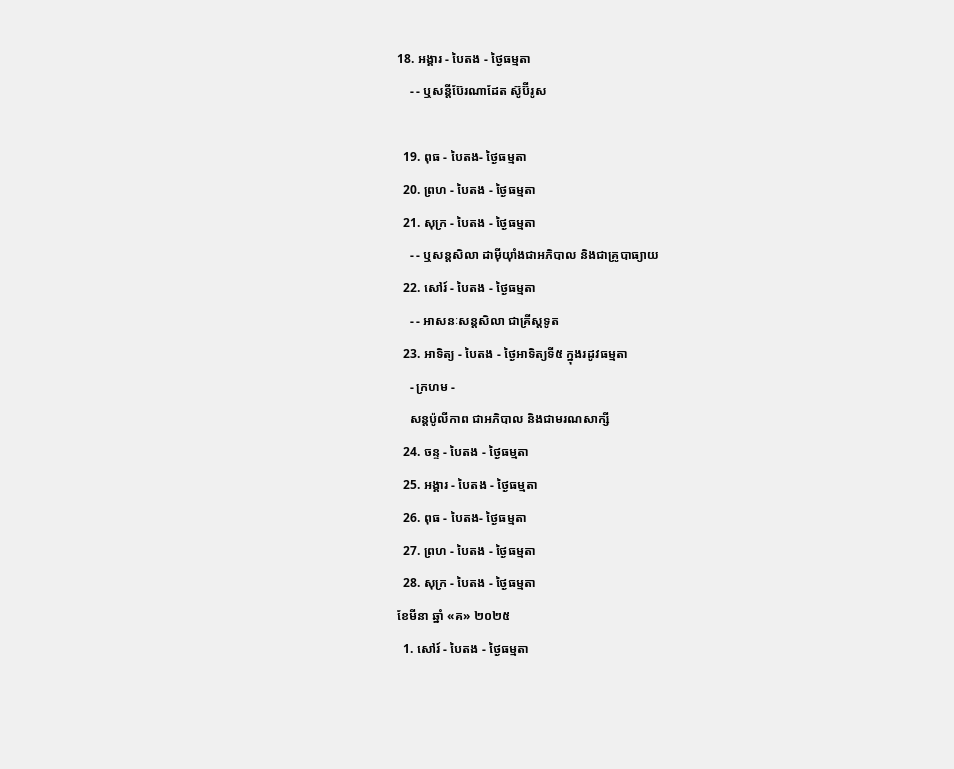18. អង្គារ - បៃតង - ថ្ងៃធម្មតា
    - - ឬសន្ដីប៊ែរណាដែត ស៊ូប៊ីរូស

  19. ពុធ - បៃតង- ថ្ងៃធម្មតា
  20. ព្រហ - បៃតង - ថ្ងៃធម្មតា
  21. សុក្រ - បៃតង - ថ្ងៃធម្មតា
    - - ឬសន្ដសិលា ដាម៉ីយ៉ាំងជាអភិបាល និងជាគ្រូបាធ្យាយ
  22. សៅរ៍ - បៃតង - ថ្ងៃធម្មតា
    - - អាសនៈសន្ដសិលា ជាគ្រីស្ដទូត
  23. អាទិត្យ - បៃតង - ថ្ងៃអាទិត្យទី៥ ក្នុងរដូវធម្មតា
    - ក្រហម -
    សន្ដប៉ូលីកាព ជាអភិបាល និងជាមរណសាក្សី
  24. ចន្ទ - បៃតង - ថ្ងៃធម្មតា
  25. អង្គារ - បៃតង - ថ្ងៃធម្មតា
  26. ពុធ - បៃតង- ថ្ងៃធម្មតា
  27. ព្រហ - បៃតង - ថ្ងៃធម្មតា
  28. សុក្រ - បៃតង - ថ្ងៃធម្មតា
ខែមីនា ឆ្នាំ «គ» ២០២៥
  1. សៅរ៍ - បៃតង - ថ្ងៃធម្មតា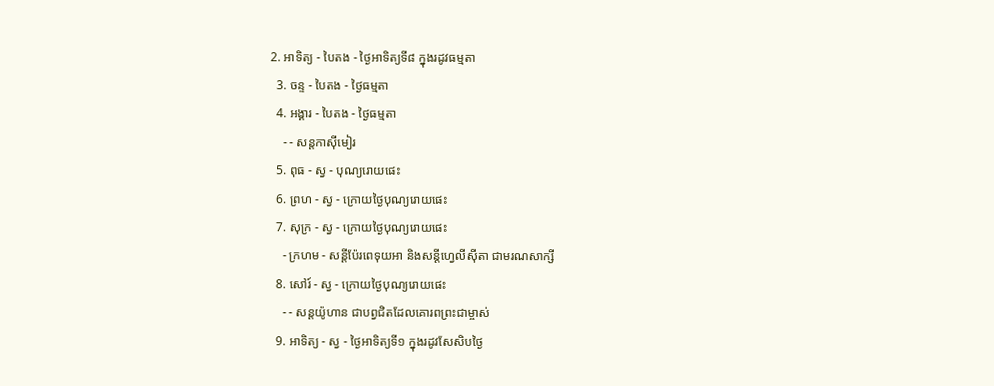2. អាទិត្យ - បៃតង - ថ្ងៃអាទិត្យទី៨ ក្នុងរដូវធម្មតា
  3. ចន្ទ - បៃតង - ថ្ងៃធម្មតា
  4. អង្គារ - បៃតង - ថ្ងៃធម្មតា
    - - សន្ដកាស៊ីមៀរ
  5. ពុធ - ស្វ - បុណ្យរោយផេះ
  6. ព្រហ - ស្វ - ក្រោយថ្ងៃបុណ្យរោយផេះ
  7. សុក្រ - ស្វ - ក្រោយថ្ងៃបុណ្យរោយផេះ
    - ក្រហម - សន្ដីប៉ែរពេទុយអា និងសន្ដីហ្វេលីស៊ីតា ជាមរណសាក្សី
  8. សៅរ៍ - ស្វ - ក្រោយថ្ងៃបុណ្យរោយផេះ
    - - សន្ដយ៉ូហាន ជាបព្វជិតដែលគោរពព្រះជាម្ចាស់
  9. អាទិត្យ - ស្វ - ថ្ងៃអាទិត្យទី១ ក្នុងរដូវសែសិបថ្ងៃ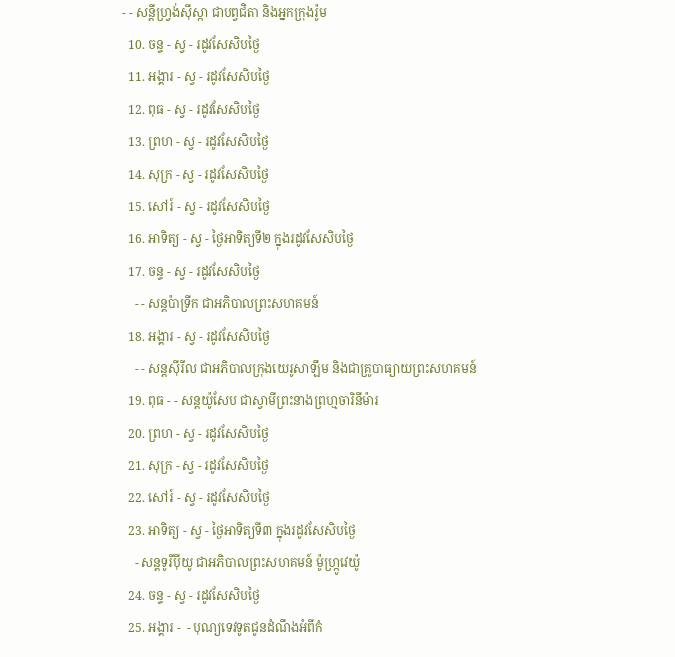- - សន្ដីហ្វ្រង់ស៊ីស្កា ជាបព្វជិតា និងអ្នកក្រុងរ៉ូម
  10. ចន្ទ - ស្វ - រដូវសែសិបថ្ងៃ
  11. អង្គារ - ស្វ - រដូវសែសិបថ្ងៃ
  12. ពុធ - ស្វ - រដូវសែសិបថ្ងៃ
  13. ព្រហ - ស្វ - រដូវសែសិបថ្ងៃ
  14. សុក្រ - ស្វ - រដូវសែសិបថ្ងៃ
  15. សៅរ៍ - ស្វ - រដូវសែសិបថ្ងៃ
  16. អាទិត្យ - ស្វ - ថ្ងៃអាទិត្យទី២ ក្នុងរដូវសែសិបថ្ងៃ
  17. ចន្ទ - ស្វ - រដូវសែសិបថ្ងៃ
    - - សន្ដប៉ាទ្រីក ជាអភិបាលព្រះសហគមន៍
  18. អង្គារ - ស្វ - រដូវសែសិបថ្ងៃ
    - - សន្ដស៊ីរីល ជាអភិបាលក្រុងយេរូសាឡឹម និងជាគ្រូបាធ្យាយព្រះសហគមន៍
  19. ពុធ - - សន្ដយ៉ូសែប ជាស្វាមីព្រះនាងព្រហ្មចារិនីម៉ារ
  20. ព្រហ - ស្វ - រដូវសែសិបថ្ងៃ
  21. សុក្រ - ស្វ - រដូវសែសិបថ្ងៃ
  22. សៅរ៍ - ស្វ - រដូវសែសិបថ្ងៃ
  23. អាទិត្យ - ស្វ - ថ្ងៃអាទិត្យទី៣ ក្នុងរដូវសែសិបថ្ងៃ
    - សន្ដទូរីប៉ីយូ ជាអភិបាលព្រះសហគមន៍ ម៉ូហ្ក្រូវេយ៉ូ
  24. ចន្ទ - ស្វ - រដូវសែសិបថ្ងៃ
  25. អង្គារ -  - បុណ្យទេវទូតជូនដំណឹងអំពីកំ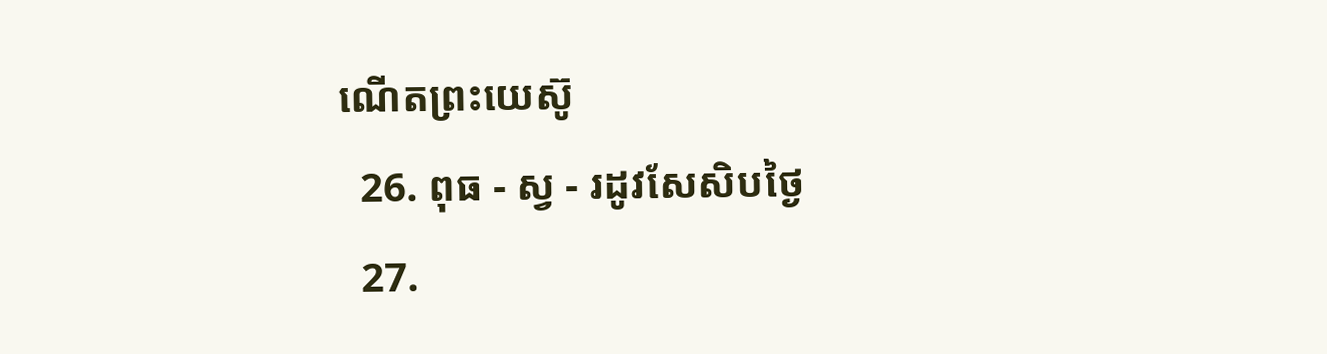ណើតព្រះយេស៊ូ
  26. ពុធ - ស្វ - រដូវសែសិបថ្ងៃ
  27.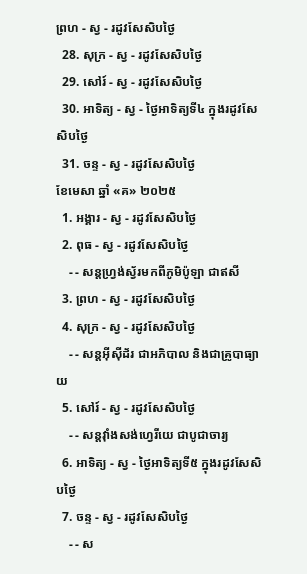ព្រហ - ស្វ - រដូវសែសិបថ្ងៃ
  28. សុក្រ - ស្វ - រដូវសែសិបថ្ងៃ
  29. សៅរ៍ - ស្វ - រដូវសែសិបថ្ងៃ
  30. អាទិត្យ - ស្វ - ថ្ងៃអាទិត្យទី៤ ក្នុងរដូវសែសិបថ្ងៃ
  31. ចន្ទ - ស្វ - រដូវសែសិបថ្ងៃ
ខែមេសា ឆ្នាំ «គ» ២០២៥
  1. អង្គារ - ស្វ - រដូវសែសិបថ្ងៃ
  2. ពុធ - ស្វ - រដូវសែសិបថ្ងៃ
    - - សន្ដហ្វ្រង់ស្វ័រមកពីភូមិប៉ូឡា ជាឥសី
  3. ព្រហ - ស្វ - រដូវសែសិបថ្ងៃ
  4. សុក្រ - ស្វ - រដូវសែសិបថ្ងៃ
    - - សន្ដអ៊ីស៊ីដ័រ ជាអភិបាល និងជាគ្រូបាធ្យាយ
  5. សៅរ៍ - ស្វ - រដូវសែសិបថ្ងៃ
    - - សន្ដវ៉ាំងសង់ហ្វេរីយេ ជាបូជាចារ្យ
  6. អាទិត្យ - ស្វ - ថ្ងៃអាទិត្យទី៥ ក្នុងរដូវសែសិបថ្ងៃ
  7. ចន្ទ - ស្វ - រដូវសែសិបថ្ងៃ
    - - ស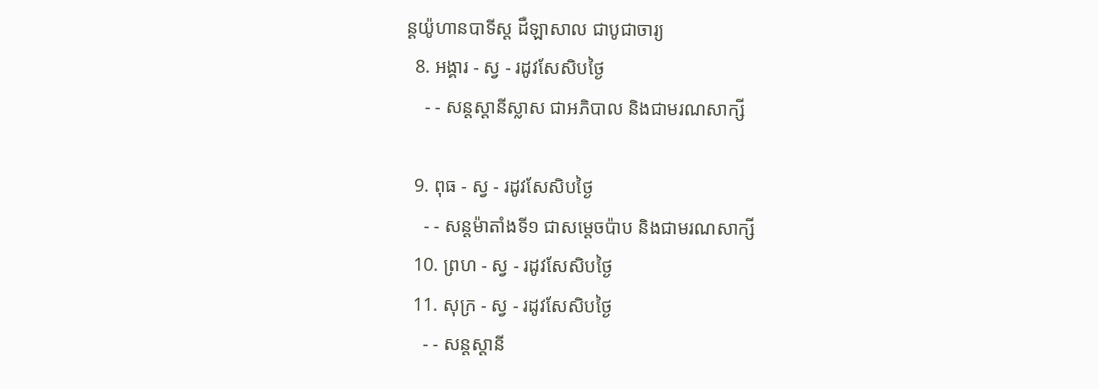ន្ដយ៉ូហានបាទីស្ដ ដឺឡាសាល ជាបូជាចារ្យ
  8. អង្គារ - ស្វ - រដូវសែសិបថ្ងៃ
    - - សន្ដស្ដានីស្លាស ជាអភិបាល និងជាមរណសាក្សី

  9. ពុធ - ស្វ - រដូវសែសិបថ្ងៃ
    - - សន្ដម៉ាតាំងទី១ ជាសម្ដេចប៉ាប និងជាមរណសាក្សី
  10. ព្រហ - ស្វ - រដូវសែសិបថ្ងៃ
  11. សុក្រ - ស្វ - រដូវសែសិបថ្ងៃ
    - - សន្ដស្ដានី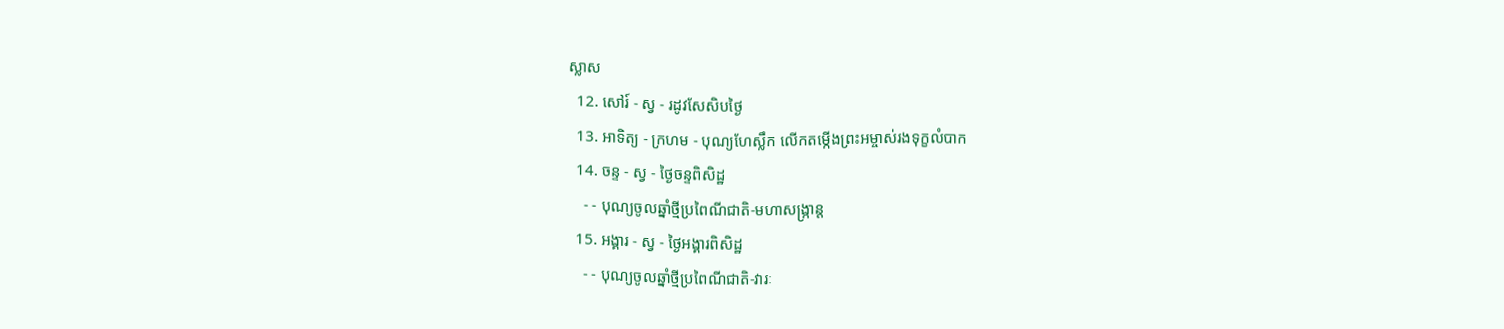ស្លាស
  12. សៅរ៍ - ស្វ - រដូវសែសិបថ្ងៃ
  13. អាទិត្យ - ក្រហម - បុណ្យហែស្លឹក លើកតម្កើងព្រះអម្ចាស់រងទុក្ខលំបាក
  14. ចន្ទ - ស្វ - ថ្ងៃចន្ទពិសិដ្ឋ
    - - បុណ្យចូលឆ្នាំថ្មីប្រពៃណីជាតិ-មហាសង្រ្កាន្ដ
  15. អង្គារ - ស្វ - ថ្ងៃអង្គារពិសិដ្ឋ
    - - បុណ្យចូលឆ្នាំថ្មីប្រពៃណីជាតិ-វារៈ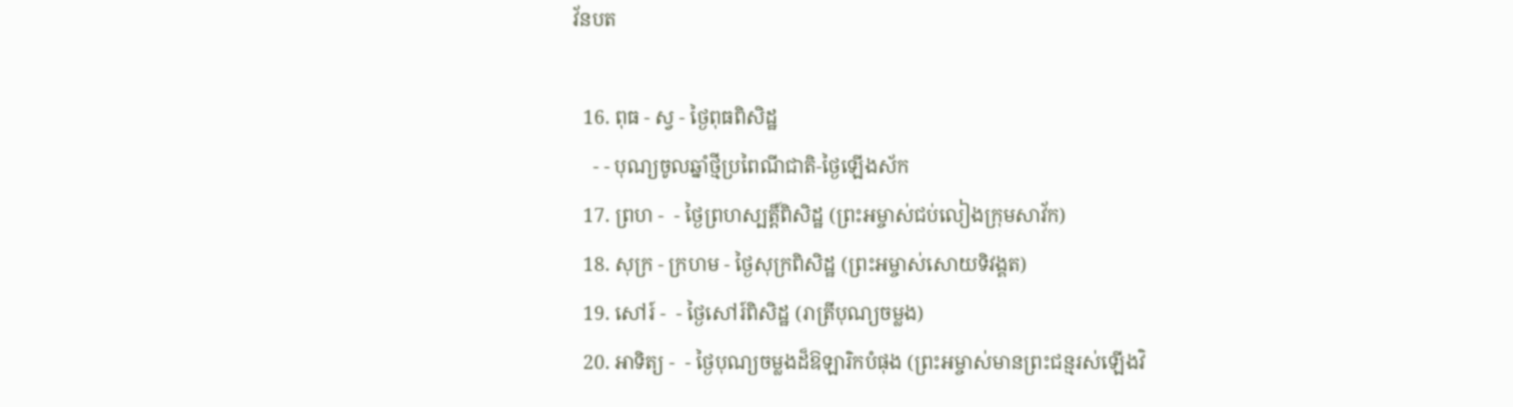វ័នបត

  16. ពុធ - ស្វ - ថ្ងៃពុធពិសិដ្ឋ
    - - បុណ្យចូលឆ្នាំថ្មីប្រពៃណីជាតិ-ថ្ងៃឡើងស័ក
  17. ព្រហ -  - ថ្ងៃព្រហស្បត្ដិ៍ពិសិដ្ឋ (ព្រះអម្ចាស់ជប់លៀងក្រុមសាវ័ក)
  18. សុក្រ - ក្រហម - ថ្ងៃសុក្រពិសិដ្ឋ (ព្រះអម្ចាស់សោយទិវង្គត)
  19. សៅរ៍ -  - ថ្ងៃសៅរ៍ពិសិដ្ឋ (រាត្រីបុណ្យចម្លង)
  20. អាទិត្យ -  - ថ្ងៃបុណ្យចម្លងដ៏ឱឡារិកបំផុង (ព្រះអម្ចាស់មានព្រះជន្មរស់ឡើងវិ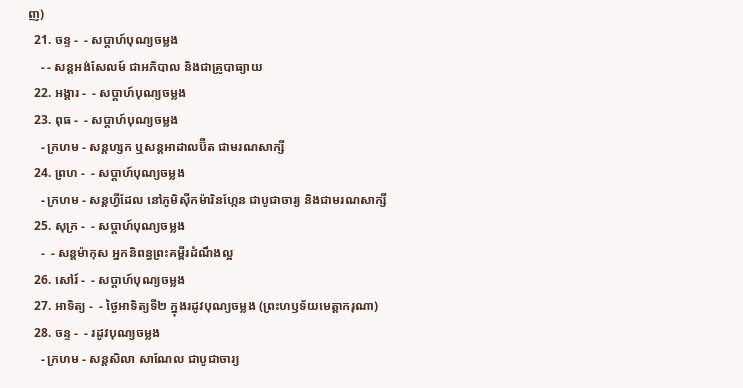ញ)
  21. ចន្ទ -  - សប្ដាហ៍បុណ្យចម្លង
    - - សន្ដអង់សែលម៍ ជាអភិបាល និងជាគ្រូបាធ្យាយ
  22. អង្គារ -  - សប្ដាហ៍បុណ្យចម្លង
  23. ពុធ -  - សប្ដាហ៍បុណ្យចម្លង
    - ក្រហម - សន្ដហ្សក ឬសន្ដអាដាលប៊ឺត ជាមរណសាក្សី
  24. ព្រហ -  - សប្ដាហ៍បុណ្យចម្លង
    - ក្រហម - សន្ដហ្វីដែល នៅភូមិស៊ីកម៉ារិនហ្កែន ជាបូជាចារ្យ និងជាមរណសាក្សី
  25. សុក្រ -  - សប្ដាហ៍បុណ្យចម្លង
    -  - សន្ដម៉ាកុស អ្នកនិពន្ធព្រះគម្ពីរដំណឹងល្អ
  26. សៅរ៍ -  - សប្ដាហ៍បុណ្យចម្លង
  27. អាទិត្យ -  - ថ្ងៃអាទិត្យទី២ ក្នុងរដូវបុណ្យចម្លង (ព្រះហឫទ័យមេត្ដាករុណា)
  28. ចន្ទ -  - រដូវបុណ្យចម្លង
    - ក្រហម - សន្ដសិលា សាណែល ជាបូជាចារ្យ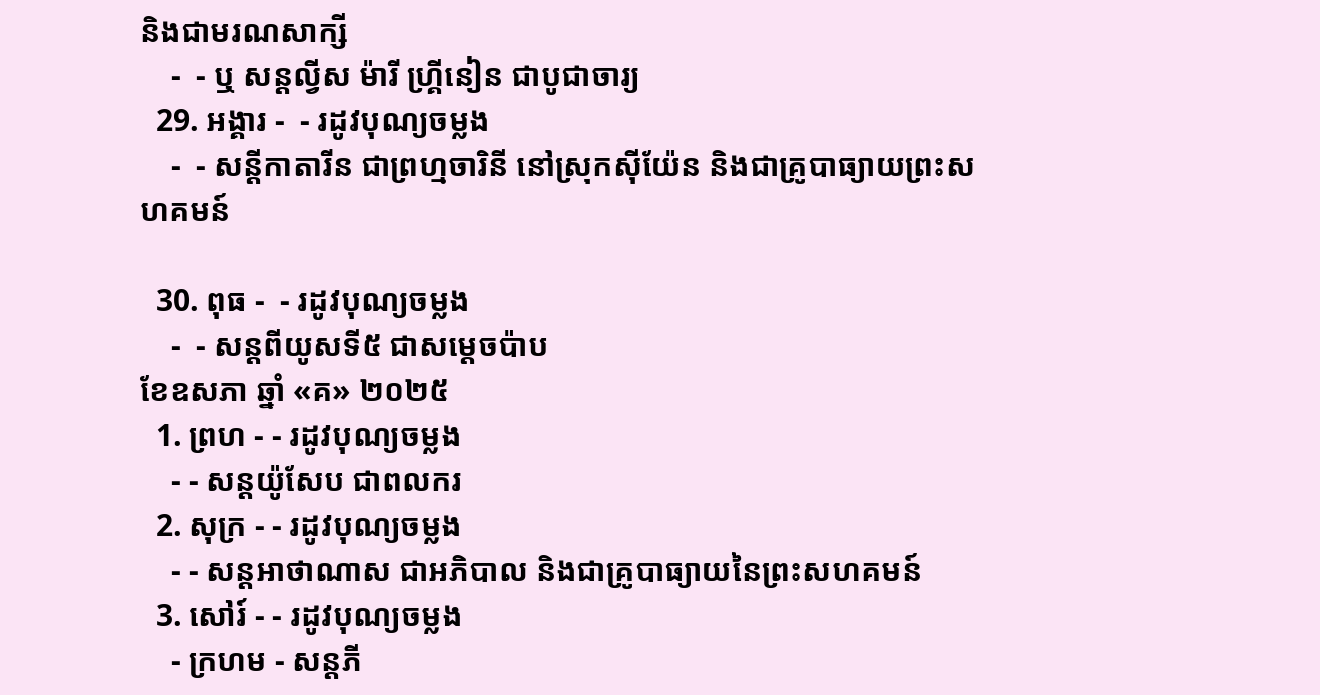និងជាមរណសាក្សី
    -  - ឬ សន្ដល្វីស ម៉ារី ហ្គ្រីនៀន ជាបូជាចារ្យ
  29. អង្គារ -  - រដូវបុណ្យចម្លង
    -  - សន្ដីកាតារីន ជាព្រហ្មចារិនី នៅស្រុកស៊ីយ៉ែន និងជាគ្រូបាធ្យាយព្រះសហគមន៍

  30. ពុធ -  - រដូវបុណ្យចម្លង
    -  - សន្ដពីយូសទី៥ ជាសម្ដេចប៉ាប
ខែឧសភា ឆ្នាំ «គ» ២០២៥
  1. ព្រហ - - រដូវបុណ្យចម្លង
    - - សន្ដយ៉ូសែប ជាពលករ
  2. សុក្រ - - រដូវបុណ្យចម្លង
    - - សន្ដអាថាណាស ជាអភិបាល និងជាគ្រូបាធ្យាយនៃព្រះសហគមន៍
  3. សៅរ៍ - - រដូវបុណ្យចម្លង
    - ក្រហម - សន្ដភី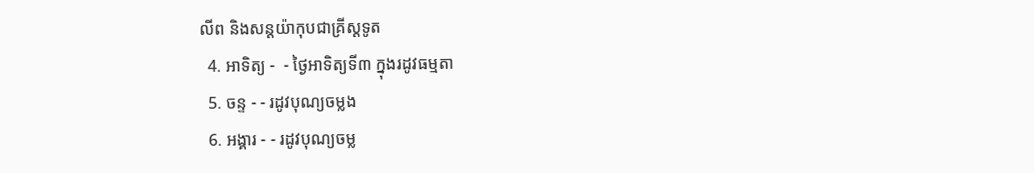លីព និងសន្ដយ៉ាកុបជាគ្រីស្ដទូត
  4. អាទិត្យ -  - ថ្ងៃអាទិត្យទី៣ ក្នុងរដូវធម្មតា
  5. ចន្ទ - - រដូវបុណ្យចម្លង
  6. អង្គារ - - រដូវបុណ្យចម្ល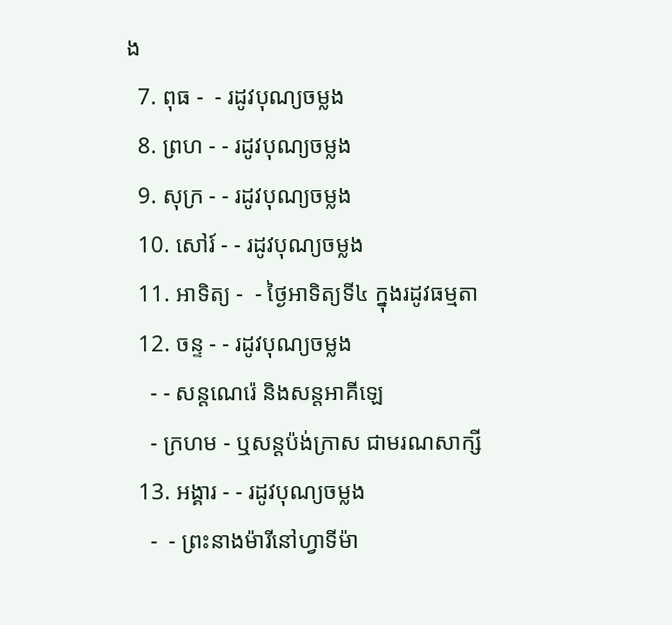ង
  7. ពុធ -  - រដូវបុណ្យចម្លង
  8. ព្រហ - - រដូវបុណ្យចម្លង
  9. សុក្រ - - រដូវបុណ្យចម្លង
  10. សៅរ៍ - - រដូវបុណ្យចម្លង
  11. អាទិត្យ -  - ថ្ងៃអាទិត្យទី៤ ក្នុងរដូវធម្មតា
  12. ចន្ទ - - រដូវបុណ្យចម្លង
    - - សន្ដណេរ៉េ និងសន្ដអាគីឡេ
    - ក្រហម - ឬសន្ដប៉ង់ក្រាស ជាមរណសាក្សី
  13. អង្គារ - - រដូវបុណ្យចម្លង
    -  - ព្រះនាងម៉ារីនៅហ្វាទីម៉ា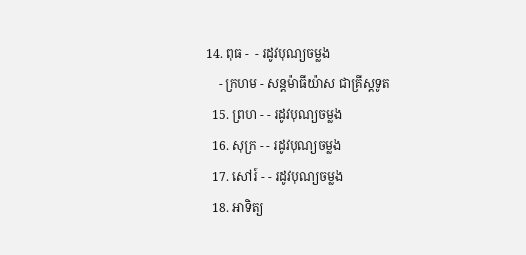14. ពុធ -  - រដូវបុណ្យចម្លង
    - ក្រហម - សន្ដម៉ាធីយ៉ាស ជាគ្រីស្ដទូត
  15. ព្រហ - - រដូវបុណ្យចម្លង
  16. សុក្រ - - រដូវបុណ្យចម្លង
  17. សៅរ៍ - - រដូវបុណ្យចម្លង
  18. អាទិត្យ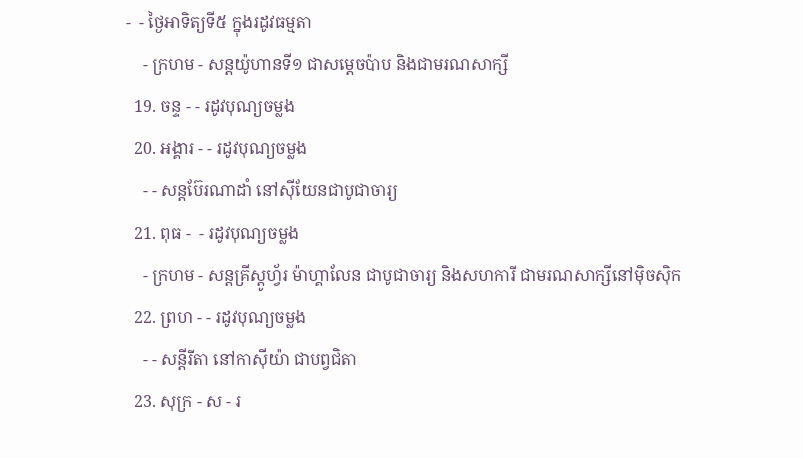-  - ថ្ងៃអាទិត្យទី៥ ក្នុងរដូវធម្មតា
    - ក្រហម - សន្ដយ៉ូហានទី១ ជាសម្ដេចប៉ាប និងជាមរណសាក្សី
  19. ចន្ទ - - រដូវបុណ្យចម្លង
  20. អង្គារ - - រដូវបុណ្យចម្លង
    - - សន្ដប៊ែរណាដាំ នៅស៊ីយែនជាបូជាចារ្យ
  21. ពុធ -  - រដូវបុណ្យចម្លង
    - ក្រហម - សន្ដគ្រីស្ដូហ្វ័រ ម៉ាហ្គាលែន ជាបូជាចារ្យ និងសហការី ជាមរណសាក្សីនៅម៉ិចស៊ិក
  22. ព្រហ - - រដូវបុណ្យចម្លង
    - - សន្ដីរីតា នៅកាស៊ីយ៉ា ជាបព្វជិតា
  23. សុក្រ - ស - រ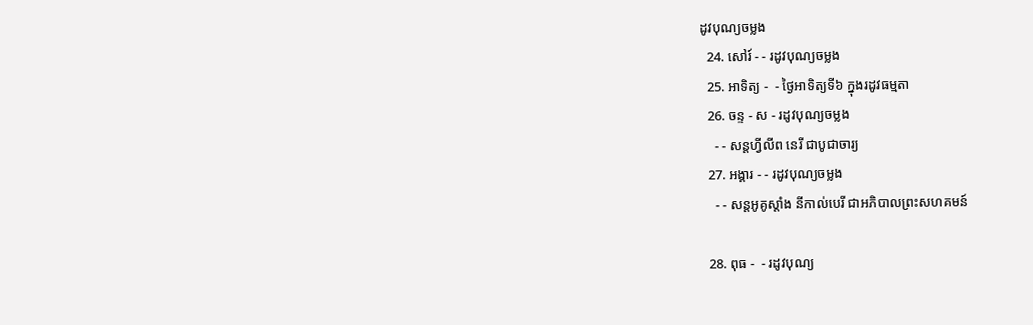ដូវបុណ្យចម្លង
  24. សៅរ៍ - - រដូវបុណ្យចម្លង
  25. អាទិត្យ -  - ថ្ងៃអាទិត្យទី៦ ក្នុងរដូវធម្មតា
  26. ចន្ទ - ស - រដូវបុណ្យចម្លង
    - - សន្ដហ្វីលីព នេរី ជាបូជាចារ្យ
  27. អង្គារ - - រដូវបុណ្យចម្លង
    - - សន្ដអូគូស្ដាំង នីកាល់បេរី ជាអភិបាលព្រះសហគមន៍

  28. ពុធ -  - រដូវបុណ្យ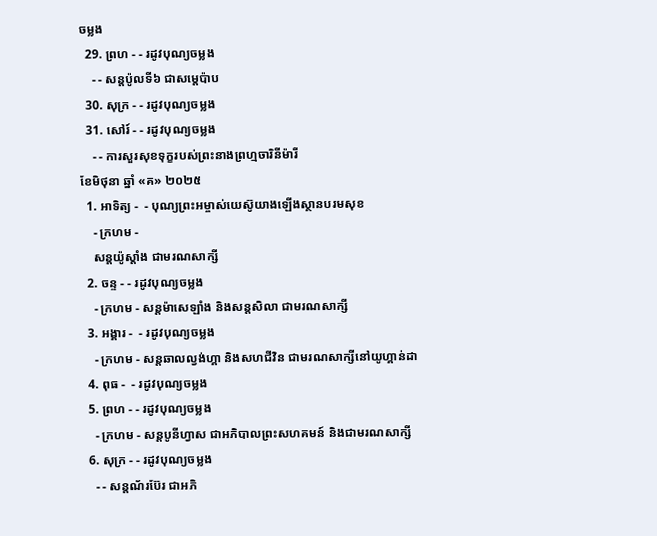ចម្លង
  29. ព្រហ - - រដូវបុណ្យចម្លង
    - - សន្ដប៉ូលទី៦ ជាសម្ដេប៉ាប
  30. សុក្រ - - រដូវបុណ្យចម្លង
  31. សៅរ៍ - - រដូវបុណ្យចម្លង
    - - ការសួរសុខទុក្ខរបស់ព្រះនាងព្រហ្មចារិនីម៉ារី
ខែមិថុនា ឆ្នាំ «គ» ២០២៥
  1. អាទិត្យ -  - បុណ្យព្រះអម្ចាស់យេស៊ូយាងឡើងស្ថានបរមសុខ
    - ក្រហម -
    សន្ដយ៉ូស្ដាំង ជាមរណសាក្សី
  2. ចន្ទ - - រដូវបុណ្យចម្លង
    - ក្រហម - សន្ដម៉ាសេឡាំង និងសន្ដសិលា ជាមរណសាក្សី
  3. អង្គារ -  - រដូវបុណ្យចម្លង
    - ក្រហម - សន្ដឆាលល្វង់ហ្គា និងសហជីវិន ជាមរណសាក្សីនៅយូហ្គាន់ដា
  4. ពុធ -  - រដូវបុណ្យចម្លង
  5. ព្រហ - - រដូវបុណ្យចម្លង
    - ក្រហម - សន្ដបូនីហ្វាស ជាអភិបាលព្រះសហគមន៍ និងជាមរណសាក្សី
  6. សុក្រ - - រដូវបុណ្យចម្លង
    - - សន្ដណ័រប៊ែរ ជាអភិ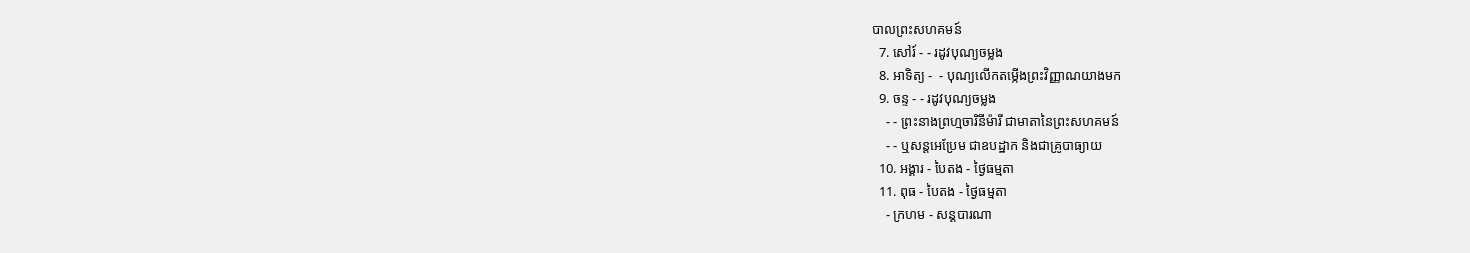បាលព្រះសហគមន៍
  7. សៅរ៍ - - រដូវបុណ្យចម្លង
  8. អាទិត្យ -  - បុណ្យលើកតម្កើងព្រះវិញ្ញាណយាងមក
  9. ចន្ទ - - រដូវបុណ្យចម្លង
    - - ព្រះនាងព្រហ្មចារិនីម៉ារី ជាមាតានៃព្រះសហគមន៍
    - - ឬសន្ដអេប្រែម ជាឧបដ្ឋាក និងជាគ្រូបាធ្យាយ
  10. អង្គារ - បៃតង - ថ្ងៃធម្មតា
  11. ពុធ - បៃតង - ថ្ងៃធម្មតា
    - ក្រហម - សន្ដបារណា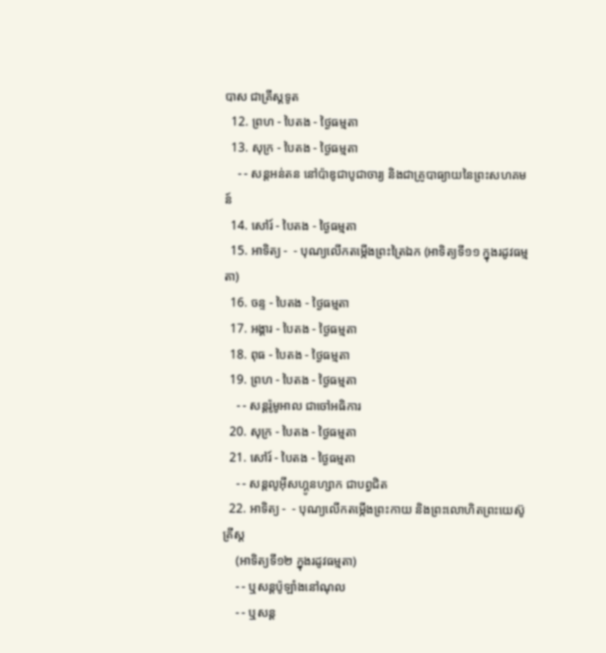បាស ជាគ្រីស្ដទូត
  12. ព្រហ - បៃតង - ថ្ងៃធម្មតា
  13. សុក្រ - បៃតង - ថ្ងៃធម្មតា
    - - សន្ដអន់តន នៅប៉ាឌូជាបូជាចារ្យ និងជាគ្រូបាធ្យាយនៃព្រះសហគមន៍
  14. សៅរ៍ - បៃតង - ថ្ងៃធម្មតា
  15. អាទិត្យ -  - បុណ្យលើកតម្កើងព្រះត្រៃឯក (អាទិត្យទី១១ ក្នុងរដូវធម្មតា)
  16. ចន្ទ - បៃតង - ថ្ងៃធម្មតា
  17. អង្គារ - បៃតង - ថ្ងៃធម្មតា
  18. ពុធ - បៃតង - ថ្ងៃធម្មតា
  19. ព្រហ - បៃតង - ថ្ងៃធម្មតា
    - - សន្ដរ៉ូមូអាល ជាចៅអធិការ
  20. សុក្រ - បៃតង - ថ្ងៃធម្មតា
  21. សៅរ៍ - បៃតង - ថ្ងៃធម្មតា
    - - សន្ដលូអ៊ីសហ្គូនហ្សាក ជាបព្វជិត
  22. អាទិត្យ -  - បុណ្យលើកតម្កើងព្រះកាយ និងព្រះលោហិតព្រះយេស៊ូគ្រីស្ដ
    (អាទិត្យទី១២ ក្នុងរដូវធម្មតា)
    - - ឬសន្ដប៉ូឡាំងនៅណុល
    - - ឬសន្ដ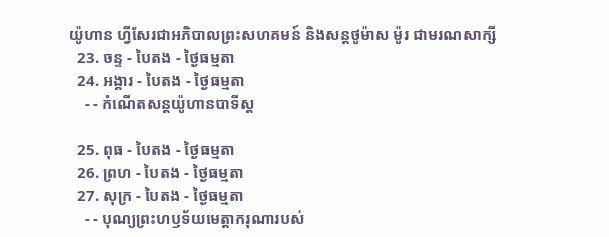យ៉ូហាន ហ្វីសែរជាអភិបាលព្រះសហគមន៍ និងសន្ដថូម៉ាស ម៉ូរ ជាមរណសាក្សី
  23. ចន្ទ - បៃតង - ថ្ងៃធម្មតា
  24. អង្គារ - បៃតង - ថ្ងៃធម្មតា
    - - កំណើតសន្ដយ៉ូហានបាទីស្ដ

  25. ពុធ - បៃតង - ថ្ងៃធម្មតា
  26. ព្រហ - បៃតង - ថ្ងៃធម្មតា
  27. សុក្រ - បៃតង - ថ្ងៃធម្មតា
    - - បុណ្យព្រះហឫទ័យមេត្ដាករុណារបស់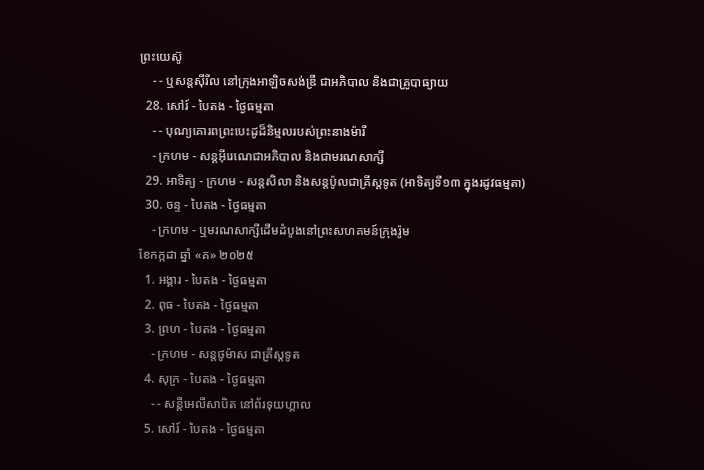ព្រះយេស៊ូ
    - - ឬសន្ដស៊ីរីល នៅក្រុងអាឡិចសង់ឌ្រី ជាអភិបាល និងជាគ្រូបាធ្យាយ
  28. សៅរ៍ - បៃតង - ថ្ងៃធម្មតា
    - - បុណ្យគោរពព្រះបេះដូដ៏និម្មលរបស់ព្រះនាងម៉ារី
    - ក្រហម - សន្ដអ៊ីរេណេជាអភិបាល និងជាមរណសាក្សី
  29. អាទិត្យ - ក្រហម - សន្ដសិលា និងសន្ដប៉ូលជាគ្រីស្ដទូត (អាទិត្យទី១៣ ក្នុងរដូវធម្មតា)
  30. ចន្ទ - បៃតង - ថ្ងៃធម្មតា
    - ក្រហម - ឬមរណសាក្សីដើមដំបូងនៅព្រះសហគមន៍ក្រុងរ៉ូម
ខែកក្កដា ឆ្នាំ «គ» ២០២៥
  1. អង្គារ - បៃតង - ថ្ងៃធម្មតា
  2. ពុធ - បៃតង - ថ្ងៃធម្មតា
  3. ព្រហ - បៃតង - ថ្ងៃធម្មតា
    - ក្រហម - សន្ដថូម៉ាស ជាគ្រីស្ដទូត
  4. សុក្រ - បៃតង - ថ្ងៃធម្មតា
    - - សន្ដីអេលីសាបិត នៅព័រទុយហ្គាល
  5. សៅរ៍ - បៃតង - ថ្ងៃធម្មតា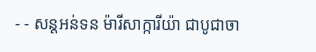- - សន្ដអន់ទន ម៉ារីសាក្ការីយ៉ា ជាបូជាចា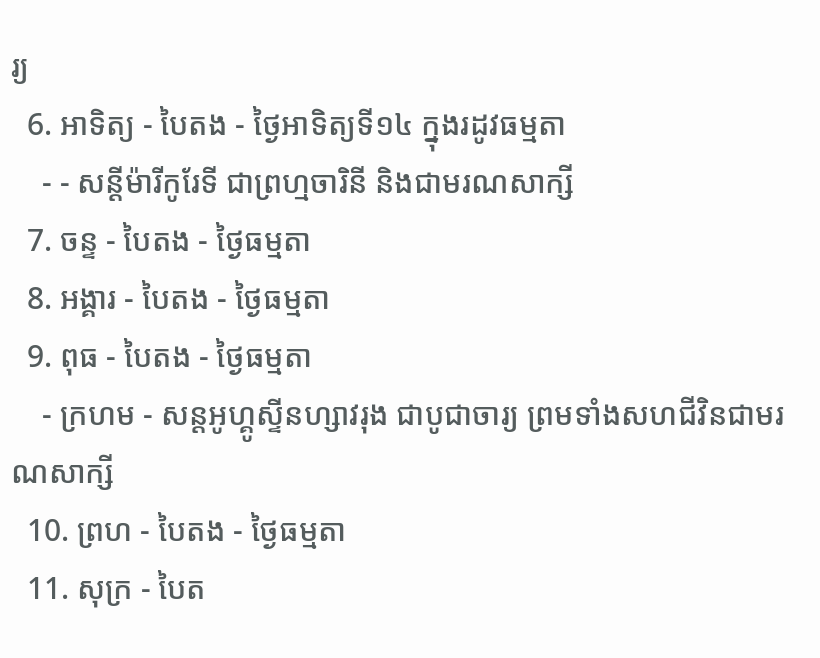រ្យ
  6. អាទិត្យ - បៃតង - ថ្ងៃអាទិត្យទី១៤ ក្នុងរដូវធម្មតា
    - - សន្ដីម៉ារីកូរែទី ជាព្រហ្មចារិនី និងជាមរណសាក្សី
  7. ចន្ទ - បៃតង - ថ្ងៃធម្មតា
  8. អង្គារ - បៃតង - ថ្ងៃធម្មតា
  9. ពុធ - បៃតង - ថ្ងៃធម្មតា
    - ក្រហម - សន្ដអូហ្គូស្ទីនហ្សាវរុង ជាបូជាចារ្យ ព្រមទាំងសហជីវិនជាមរណសាក្សី
  10. ព្រហ - បៃតង - ថ្ងៃធម្មតា
  11. សុក្រ - បៃត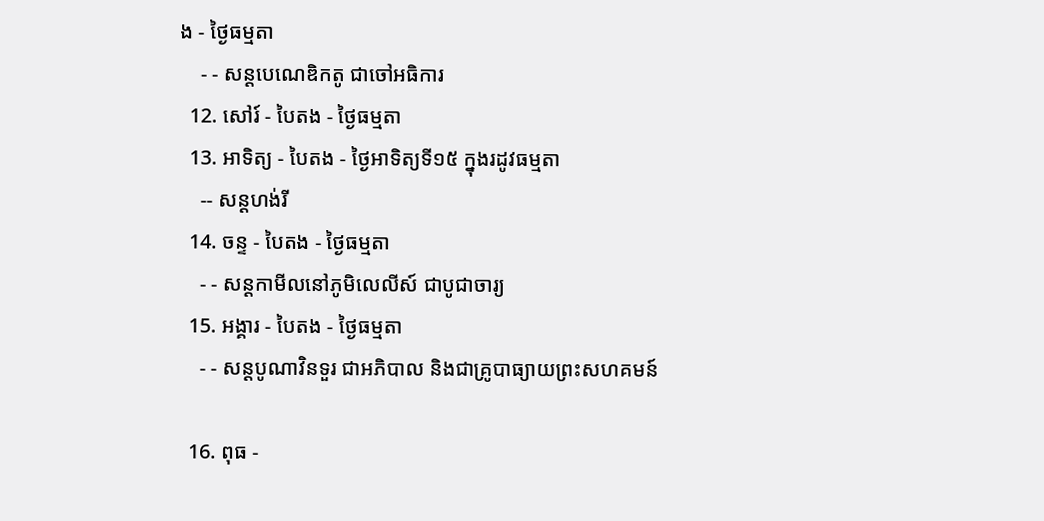ង - ថ្ងៃធម្មតា
    - - សន្ដបេណេឌិកតូ ជាចៅអធិការ
  12. សៅរ៍ - បៃតង - ថ្ងៃធម្មតា
  13. អាទិត្យ - បៃតង - ថ្ងៃអាទិត្យទី១៥ ក្នុងរដូវធម្មតា
    -- សន្ដហង់រី
  14. ចន្ទ - បៃតង - ថ្ងៃធម្មតា
    - - សន្ដកាមីលនៅភូមិលេលីស៍ ជាបូជាចារ្យ
  15. អង្គារ - បៃតង - ថ្ងៃធម្មតា
    - - សន្ដបូណាវិនទួរ ជាអភិបាល និងជាគ្រូបាធ្យាយព្រះសហគមន៍

  16. ពុធ -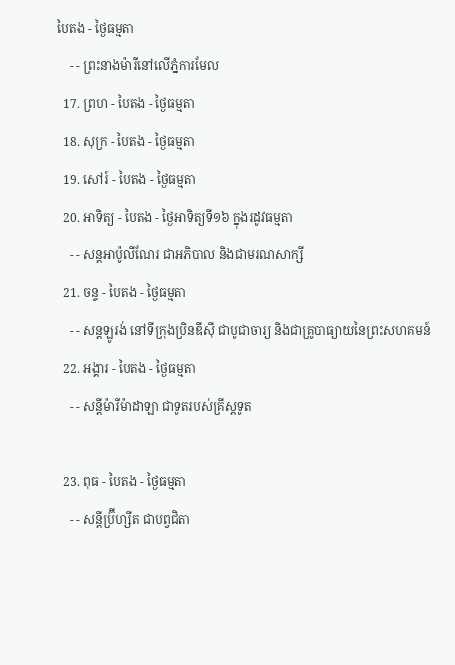បៃតង - ថ្ងៃធម្មតា
    - - ព្រះនាងម៉ារីនៅលើភ្នំការមែល
  17. ព្រហ - បៃតង - ថ្ងៃធម្មតា
  18. សុក្រ - បៃតង - ថ្ងៃធម្មតា
  19. សៅរ៍ - បៃតង - ថ្ងៃធម្មតា
  20. អាទិត្យ - បៃតង - ថ្ងៃអាទិត្យទី១៦ ក្នុងរដូវធម្មតា
    - - សន្ដអាប៉ូលីណែរ ជាអភិបាល និងជាមរណសាក្សី
  21. ចន្ទ - បៃតង - ថ្ងៃធម្មតា
    - - សន្ដឡូរង់ នៅទីក្រុងប្រិនឌីស៊ី ជាបូជាចារ្យ និងជាគ្រូបាធ្យាយនៃព្រះសហគមន៍
  22. អង្គារ - បៃតង - ថ្ងៃធម្មតា
    - - សន្ដីម៉ារីម៉ាដាឡា ជាទូតរបស់គ្រីស្ដទូត

  23. ពុធ - បៃតង - ថ្ងៃធម្មតា
    - - សន្ដីប្រ៊ីហ្សីត ជាបព្វជិតា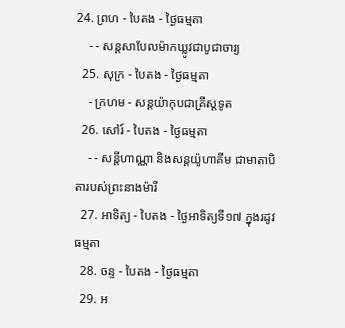24. ព្រហ - បៃតង - ថ្ងៃធម្មតា
    - - សន្ដសាបែលម៉ាកឃ្លូវជាបូជាចារ្យ
  25. សុក្រ - បៃតង - ថ្ងៃធម្មតា
    - ក្រហម - សន្ដយ៉ាកុបជាគ្រីស្ដទូត
  26. សៅរ៍ - បៃតង - ថ្ងៃធម្មតា
    - - សន្ដីហាណ្ណា និងសន្ដយ៉ូហាគីម ជាមាតាបិតារបស់ព្រះនាងម៉ារី
  27. អាទិត្យ - បៃតង - ថ្ងៃអាទិត្យទី១៧ ក្នុងរដូវធម្មតា
  28. ចន្ទ - បៃតង - ថ្ងៃធម្មតា
  29. អ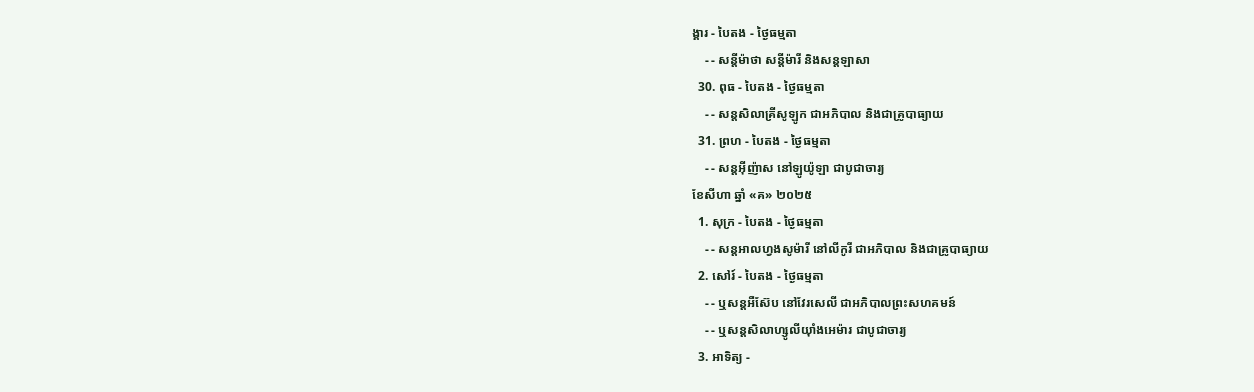ង្គារ - បៃតង - ថ្ងៃធម្មតា
    - - សន្ដីម៉ាថា សន្ដីម៉ារី និងសន្ដឡាសា
  30. ពុធ - បៃតង - ថ្ងៃធម្មតា
    - - សន្ដសិលាគ្រីសូឡូក ជាអភិបាល និងជាគ្រូបាធ្យាយ
  31. ព្រហ - បៃតង - ថ្ងៃធម្មតា
    - - សន្ដអ៊ីញ៉ាស នៅឡូយ៉ូឡា ជាបូជាចារ្យ
ខែសីហា ឆ្នាំ «គ» ២០២៥
  1. សុក្រ - បៃតង - ថ្ងៃធម្មតា
    - - សន្ដអាលហ្វងសូម៉ារី នៅលីកូរី ជាអភិបាល និងជាគ្រូបាធ្យាយ
  2. សៅរ៍ - បៃតង - ថ្ងៃធម្មតា
    - - ឬសន្ដអឺស៊ែប នៅវែរសេលី ជាអភិបាលព្រះសហគមន៍
    - - ឬសន្ដសិលាហ្សូលីយ៉ាំងអេម៉ារ ជាបូជាចារ្យ
  3. អាទិត្យ -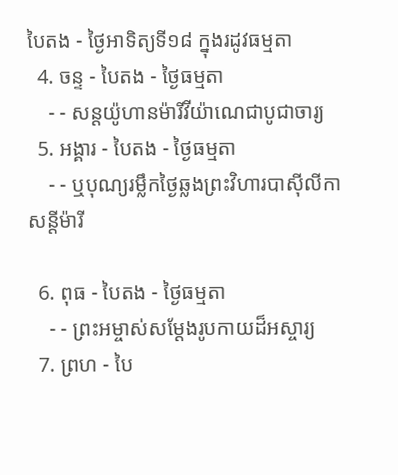បៃតង - ថ្ងៃអាទិត្យទី១៨ ក្នុងរដូវធម្មតា
  4. ចន្ទ - បៃតង - ថ្ងៃធម្មតា
    - - សន្ដយ៉ូហានម៉ារីវីយ៉ាណេជាបូជាចារ្យ
  5. អង្គារ - បៃតង - ថ្ងៃធម្មតា
    - - ឬបុណ្យរម្លឹកថ្ងៃឆ្លងព្រះវិហារបាស៊ីលីកា សន្ដីម៉ារី

  6. ពុធ - បៃតង - ថ្ងៃធម្មតា
    - - ព្រះអម្ចាស់សម្ដែងរូបកាយដ៏អស្ចារ្យ
  7. ព្រហ - បៃ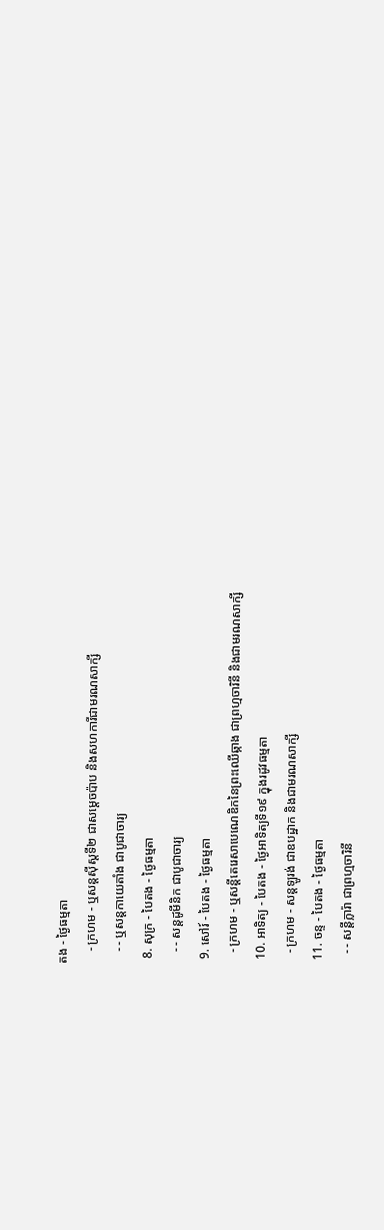តង - ថ្ងៃធម្មតា
    - ក្រហម - ឬសន្ដស៊ីស្ដទី២ ជាសម្ដេចប៉ាប និងសហការីជាមរណសាក្សី
    - - ឬសន្ដកាយេតាំង ជាបូជាចារ្យ
  8. សុក្រ - បៃតង - ថ្ងៃធម្មតា
    - - សន្ដដូមីនិក ជាបូជាចារ្យ
  9. សៅរ៍ - បៃតង - ថ្ងៃធម្មតា
    - ក្រហម - ឬសន្ដីតេរេសាបេណេឌិកនៃព្រះឈើឆ្កាង ជាព្រហ្មចារិនី និងជាមរណសាក្សី
  10. អាទិត្យ - បៃតង - ថ្ងៃអាទិត្យទី១៩ ក្នុងរដូវធម្មតា
    - ក្រហម - សន្ដឡូរង់ ជាឧបដ្ឋាក និងជាមរណសាក្សី
  11. ចន្ទ - បៃតង - ថ្ងៃធម្មតា
    - - សន្ដីក្លារ៉ា ជាព្រហ្មចារិនី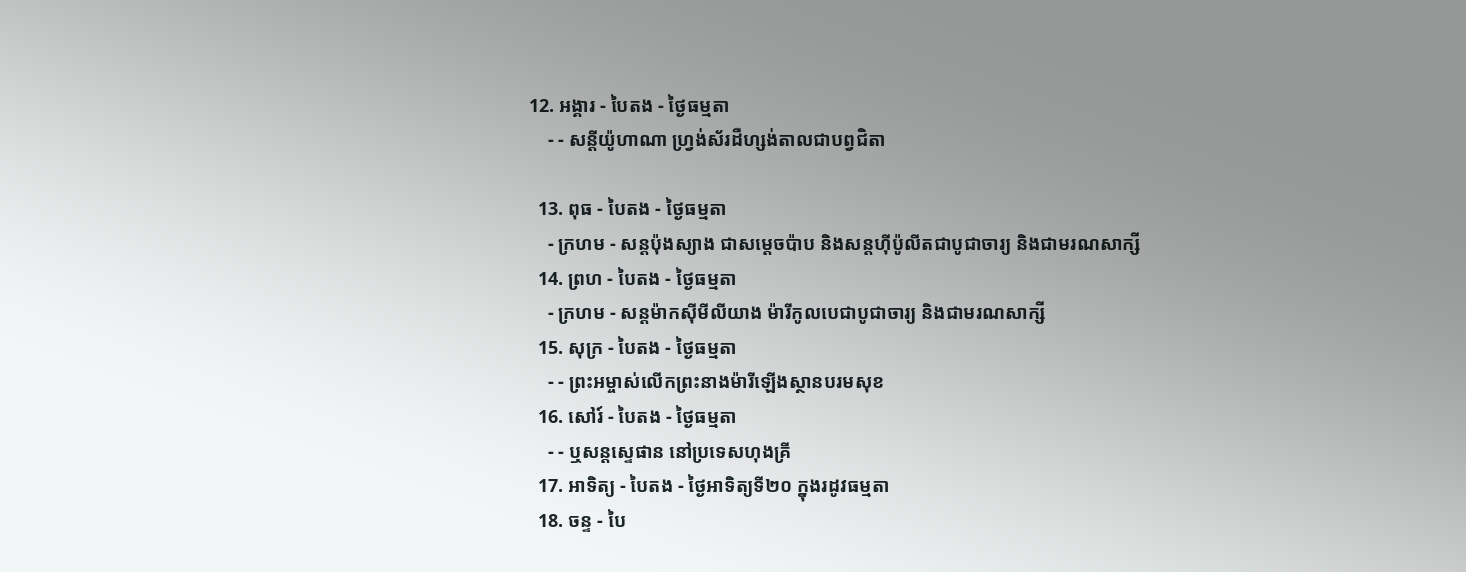12. អង្គារ - បៃតង - ថ្ងៃធម្មតា
    - - សន្ដីយ៉ូហាណា ហ្វ្រង់ស័រដឺហ្សង់តាលជាបព្វជិតា

  13. ពុធ - បៃតង - ថ្ងៃធម្មតា
    - ក្រហម - សន្ដប៉ុងស្យាង ជាសម្ដេចប៉ាប និងសន្ដហ៊ីប៉ូលីតជាបូជាចារ្យ និងជាមរណសាក្សី
  14. ព្រហ - បៃតង - ថ្ងៃធម្មតា
    - ក្រហម - សន្ដម៉ាកស៊ីមីលីយាង ម៉ារីកូលបេជាបូជាចារ្យ និងជាមរណសាក្សី
  15. សុក្រ - បៃតង - ថ្ងៃធម្មតា
    - - ព្រះអម្ចាស់លើកព្រះនាងម៉ារីឡើងស្ថានបរមសុខ
  16. សៅរ៍ - បៃតង - ថ្ងៃធម្មតា
    - - ឬសន្ដស្ទេផាន នៅប្រទេសហុងគ្រី
  17. អាទិត្យ - បៃតង - ថ្ងៃអាទិត្យទី២០ ក្នុងរដូវធម្មតា
  18. ចន្ទ - បៃ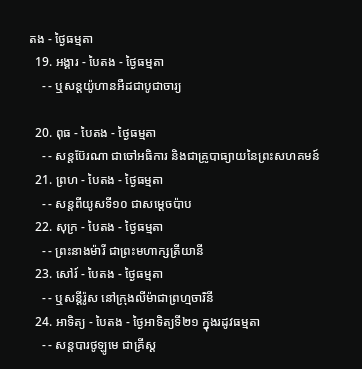តង - ថ្ងៃធម្មតា
  19. អង្គារ - បៃតង - ថ្ងៃធម្មតា
    - - ឬសន្ដយ៉ូហានអឺដជាបូជាចារ្យ

  20. ពុធ - បៃតង - ថ្ងៃធម្មតា
    - - សន្ដប៊ែរណា ជាចៅអធិការ និងជាគ្រូបាធ្យាយនៃព្រះសហគមន៍
  21. ព្រហ - បៃតង - ថ្ងៃធម្មតា
    - - សន្ដពីយូសទី១០ ជាសម្ដេចប៉ាប
  22. សុក្រ - បៃតង - ថ្ងៃធម្មតា
    - - ព្រះនាងម៉ារី ជាព្រះមហាក្សត្រីយានី
  23. សៅរ៍ - បៃតង - ថ្ងៃធម្មតា
    - - ឬសន្ដីរ៉ូស នៅក្រុងលីម៉ាជាព្រហ្មចារិនី
  24. អាទិត្យ - បៃតង - ថ្ងៃអាទិត្យទី២១ ក្នុងរដូវធម្មតា
    - - សន្ដបារថូឡូមេ ជាគ្រីស្ដ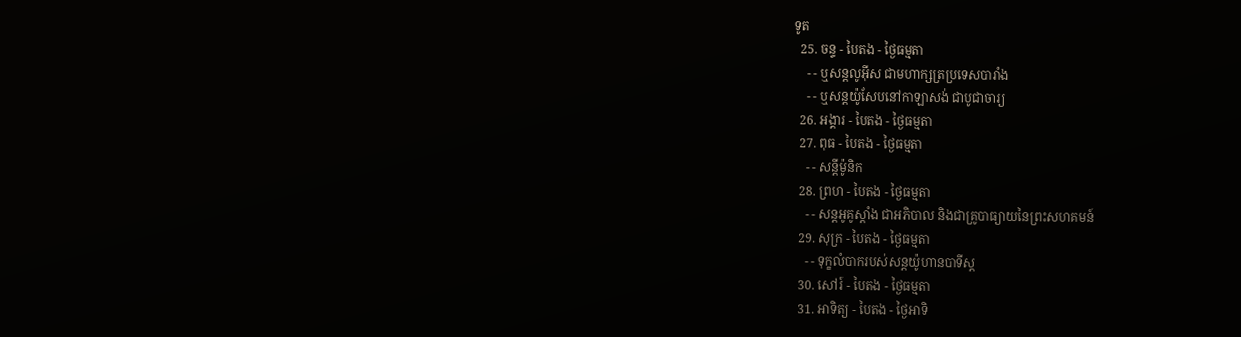ទូត
  25. ចន្ទ - បៃតង - ថ្ងៃធម្មតា
    - - ឬសន្ដលូអ៊ីស ជាមហាក្សត្រប្រទេសបារាំង
    - - ឬសន្ដយ៉ូសែបនៅកាឡាសង់ ជាបូជាចារ្យ
  26. អង្គារ - បៃតង - ថ្ងៃធម្មតា
  27. ពុធ - បៃតង - ថ្ងៃធម្មតា
    - - សន្ដីម៉ូនិក
  28. ព្រហ - បៃតង - ថ្ងៃធម្មតា
    - - សន្ដអូគូស្ដាំង ជាអភិបាល និងជាគ្រូបាធ្យាយនៃព្រះសហគមន៍
  29. សុក្រ - បៃតង - ថ្ងៃធម្មតា
    - - ទុក្ខលំបាករបស់សន្ដយ៉ូហានបាទីស្ដ
  30. សៅរ៍ - បៃតង - ថ្ងៃធម្មតា
  31. អាទិត្យ - បៃតង - ថ្ងៃអាទិ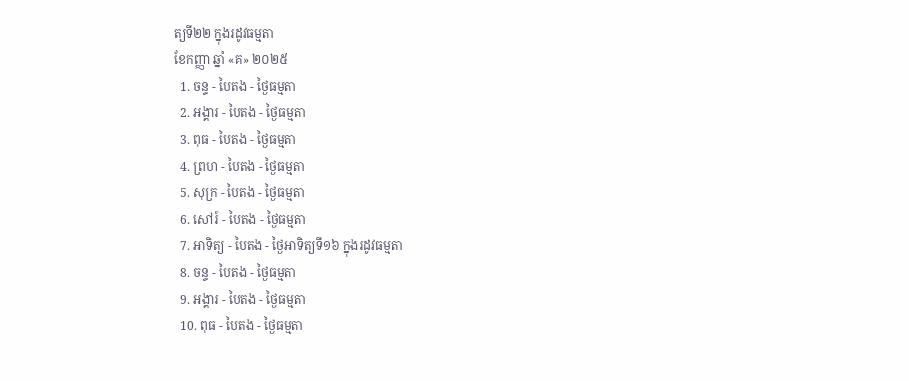ត្យទី២២ ក្នុងរដូវធម្មតា
ខែកញ្ញា ឆ្នាំ «គ» ២០២៥
  1. ចន្ទ - បៃតង - ថ្ងៃធម្មតា
  2. អង្គារ - បៃតង - ថ្ងៃធម្មតា
  3. ពុធ - បៃតង - ថ្ងៃធម្មតា
  4. ព្រហ - បៃតង - ថ្ងៃធម្មតា
  5. សុក្រ - បៃតង - ថ្ងៃធម្មតា
  6. សៅរ៍ - បៃតង - ថ្ងៃធម្មតា
  7. អាទិត្យ - បៃតង - ថ្ងៃអាទិត្យទី១៦ ក្នុងរដូវធម្មតា
  8. ចន្ទ - បៃតង - ថ្ងៃធម្មតា
  9. អង្គារ - បៃតង - ថ្ងៃធម្មតា
  10. ពុធ - បៃតង - ថ្ងៃធម្មតា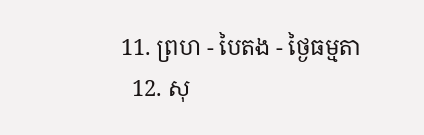11. ព្រហ - បៃតង - ថ្ងៃធម្មតា
  12. សុ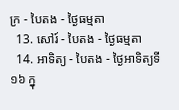ក្រ - បៃតង - ថ្ងៃធម្មតា
  13. សៅរ៍ - បៃតង - ថ្ងៃធម្មតា
  14. អាទិត្យ - បៃតង - ថ្ងៃអាទិត្យទី១៦ ក្នុ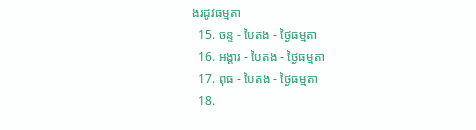ងរដូវធម្មតា
  15. ចន្ទ - បៃតង - ថ្ងៃធម្មតា
  16. អង្គារ - បៃតង - ថ្ងៃធម្មតា
  17. ពុធ - បៃតង - ថ្ងៃធម្មតា
  18.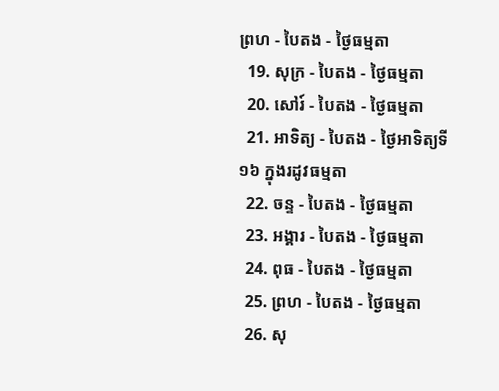ព្រហ - បៃតង - ថ្ងៃធម្មតា
  19. សុក្រ - បៃតង - ថ្ងៃធម្មតា
  20. សៅរ៍ - បៃតង - ថ្ងៃធម្មតា
  21. អាទិត្យ - បៃតង - ថ្ងៃអាទិត្យទី១៦ ក្នុងរដូវធម្មតា
  22. ចន្ទ - បៃតង - ថ្ងៃធម្មតា
  23. អង្គារ - បៃតង - ថ្ងៃធម្មតា
  24. ពុធ - បៃតង - ថ្ងៃធម្មតា
  25. ព្រហ - បៃតង - ថ្ងៃធម្មតា
  26. សុ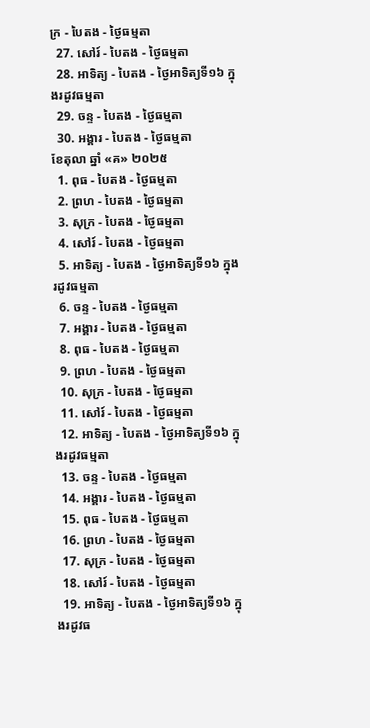ក្រ - បៃតង - ថ្ងៃធម្មតា
  27. សៅរ៍ - បៃតង - ថ្ងៃធម្មតា
  28. អាទិត្យ - បៃតង - ថ្ងៃអាទិត្យទី១៦ ក្នុងរដូវធម្មតា
  29. ចន្ទ - បៃតង - ថ្ងៃធម្មតា
  30. អង្គារ - បៃតង - ថ្ងៃធម្មតា
ខែតុលា ឆ្នាំ «គ» ២០២៥
  1. ពុធ - បៃតង - ថ្ងៃធម្មតា
  2. ព្រហ - បៃតង - ថ្ងៃធម្មតា
  3. សុក្រ - បៃតង - ថ្ងៃធម្មតា
  4. សៅរ៍ - បៃតង - ថ្ងៃធម្មតា
  5. អាទិត្យ - បៃតង - ថ្ងៃអាទិត្យទី១៦ ក្នុងរដូវធម្មតា
  6. ចន្ទ - បៃតង - ថ្ងៃធម្មតា
  7. អង្គារ - បៃតង - ថ្ងៃធម្មតា
  8. ពុធ - បៃតង - ថ្ងៃធម្មតា
  9. ព្រហ - បៃតង - ថ្ងៃធម្មតា
  10. សុក្រ - បៃតង - ថ្ងៃធម្មតា
  11. សៅរ៍ - បៃតង - ថ្ងៃធម្មតា
  12. អាទិត្យ - បៃតង - ថ្ងៃអាទិត្យទី១៦ ក្នុងរដូវធម្មតា
  13. ចន្ទ - បៃតង - ថ្ងៃធម្មតា
  14. អង្គារ - បៃតង - ថ្ងៃធម្មតា
  15. ពុធ - បៃតង - ថ្ងៃធម្មតា
  16. ព្រហ - បៃតង - ថ្ងៃធម្មតា
  17. សុក្រ - បៃតង - ថ្ងៃធម្មតា
  18. សៅរ៍ - បៃតង - ថ្ងៃធម្មតា
  19. អាទិត្យ - បៃតង - ថ្ងៃអាទិត្យទី១៦ ក្នុងរដូវធ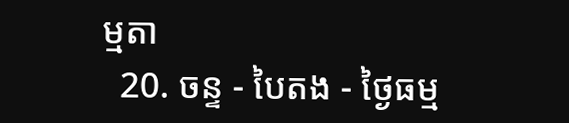ម្មតា
  20. ចន្ទ - បៃតង - ថ្ងៃធម្ម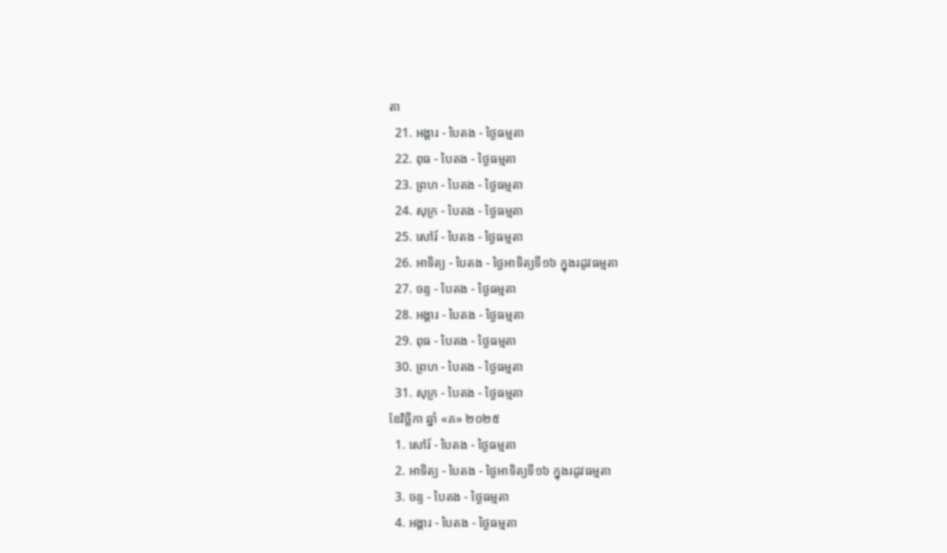តា
  21. អង្គារ - បៃតង - ថ្ងៃធម្មតា
  22. ពុធ - បៃតង - ថ្ងៃធម្មតា
  23. ព្រហ - បៃតង - ថ្ងៃធម្មតា
  24. សុក្រ - បៃតង - ថ្ងៃធម្មតា
  25. សៅរ៍ - បៃតង - ថ្ងៃធម្មតា
  26. អាទិត្យ - បៃតង - ថ្ងៃអាទិត្យទី១៦ ក្នុងរដូវធម្មតា
  27. ចន្ទ - បៃតង - ថ្ងៃធម្មតា
  28. អង្គារ - បៃតង - ថ្ងៃធម្មតា
  29. ពុធ - បៃតង - ថ្ងៃធម្មតា
  30. ព្រហ - បៃតង - ថ្ងៃធម្មតា
  31. សុក្រ - បៃតង - ថ្ងៃធម្មតា
ខែវិច្ឆិកា ឆ្នាំ «គ» ២០២៥
  1. សៅរ៍ - បៃតង - ថ្ងៃធម្មតា
  2. អាទិត្យ - បៃតង - ថ្ងៃអាទិត្យទី១៦ ក្នុងរដូវធម្មតា
  3. ចន្ទ - បៃតង - ថ្ងៃធម្មតា
  4. អង្គារ - បៃតង - ថ្ងៃធម្មតា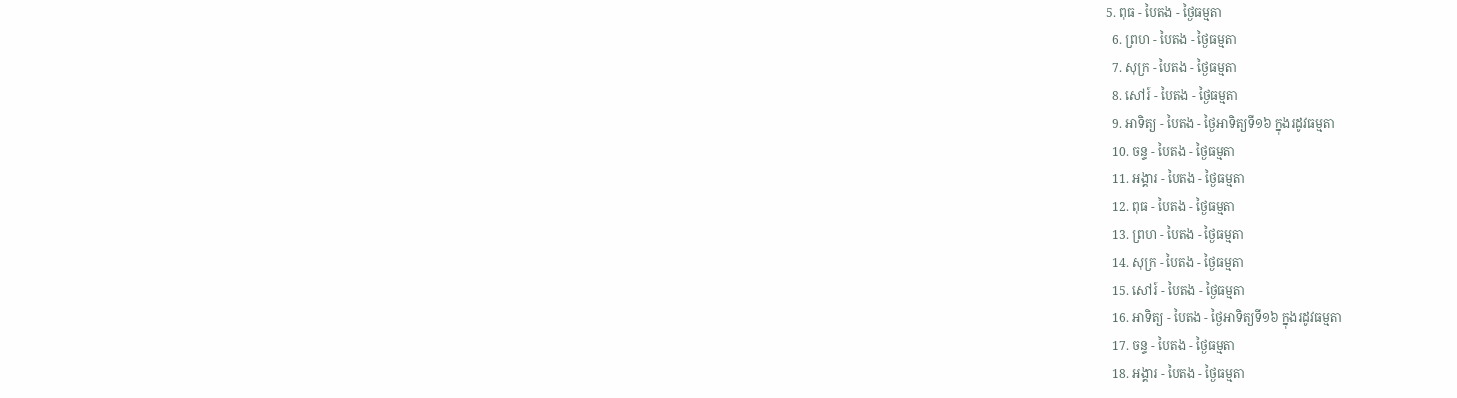5. ពុធ - បៃតង - ថ្ងៃធម្មតា
  6. ព្រហ - បៃតង - ថ្ងៃធម្មតា
  7. សុក្រ - បៃតង - ថ្ងៃធម្មតា
  8. សៅរ៍ - បៃតង - ថ្ងៃធម្មតា
  9. អាទិត្យ - បៃតង - ថ្ងៃអាទិត្យទី១៦ ក្នុងរដូវធម្មតា
  10. ចន្ទ - បៃតង - ថ្ងៃធម្មតា
  11. អង្គារ - បៃតង - ថ្ងៃធម្មតា
  12. ពុធ - បៃតង - ថ្ងៃធម្មតា
  13. ព្រហ - បៃតង - ថ្ងៃធម្មតា
  14. សុក្រ - បៃតង - ថ្ងៃធម្មតា
  15. សៅរ៍ - បៃតង - ថ្ងៃធម្មតា
  16. អាទិត្យ - បៃតង - ថ្ងៃអាទិត្យទី១៦ ក្នុងរដូវធម្មតា
  17. ចន្ទ - បៃតង - ថ្ងៃធម្មតា
  18. អង្គារ - បៃតង - ថ្ងៃធម្មតា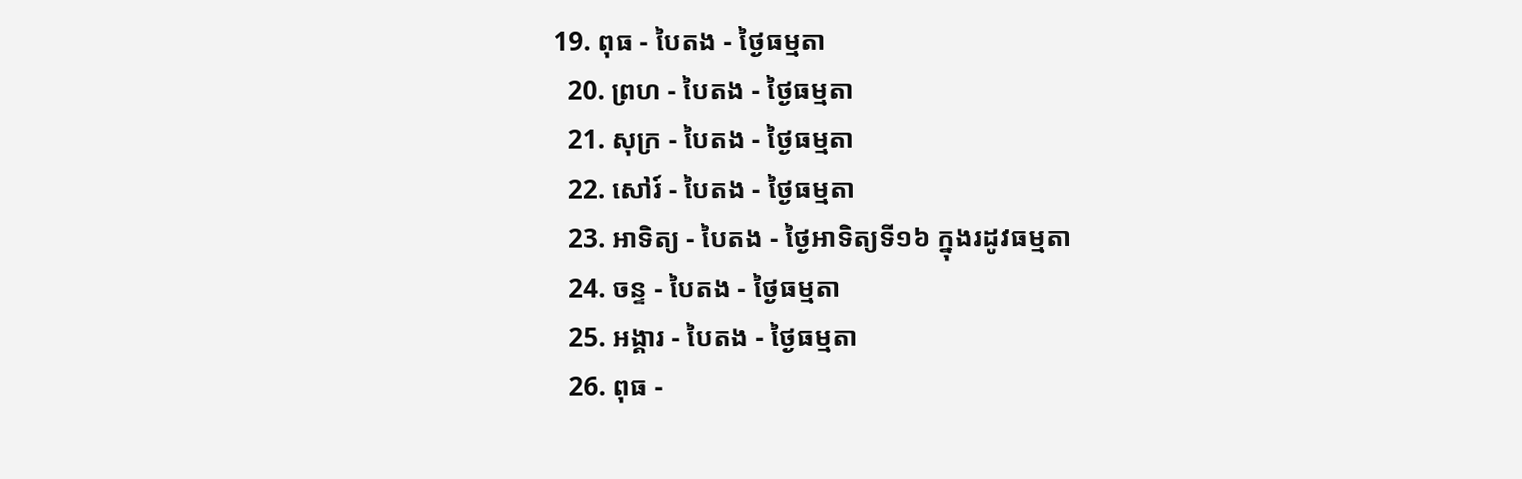19. ពុធ - បៃតង - ថ្ងៃធម្មតា
  20. ព្រហ - បៃតង - ថ្ងៃធម្មតា
  21. សុក្រ - បៃតង - ថ្ងៃធម្មតា
  22. សៅរ៍ - បៃតង - ថ្ងៃធម្មតា
  23. អាទិត្យ - បៃតង - ថ្ងៃអាទិត្យទី១៦ ក្នុងរដូវធម្មតា
  24. ចន្ទ - បៃតង - ថ្ងៃធម្មតា
  25. អង្គារ - បៃតង - ថ្ងៃធម្មតា
  26. ពុធ -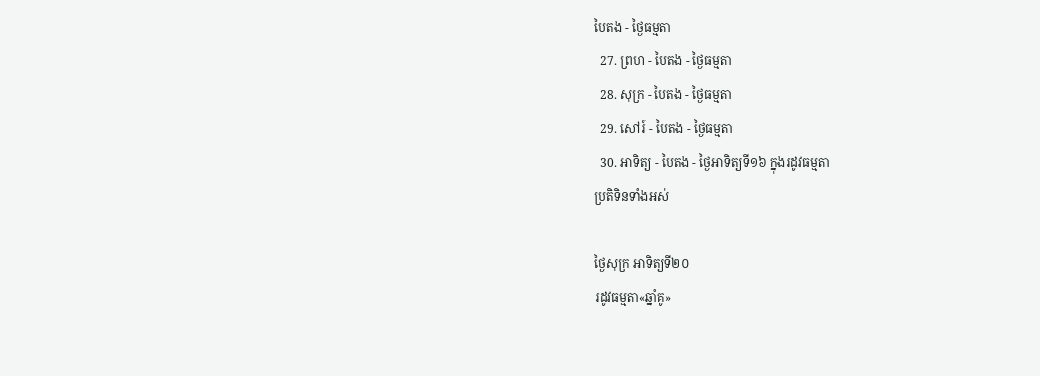បៃតង - ថ្ងៃធម្មតា
  27. ព្រហ - បៃតង - ថ្ងៃធម្មតា
  28. សុក្រ - បៃតង - ថ្ងៃធម្មតា
  29. សៅរ៍ - បៃតង - ថ្ងៃធម្មតា
  30. អាទិត្យ - បៃតង - ថ្ងៃអាទិត្យទី១៦ ក្នុងរដូវធម្មតា
ប្រតិទិនទាំងអស់

ថ្ងៃសុក្រ អាទិត្យទី២០
រដូវធម្មតា«ឆ្នាំគូ»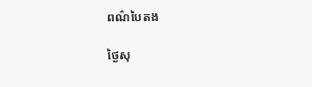ពណ៌បៃតង

ថ្ងៃសុ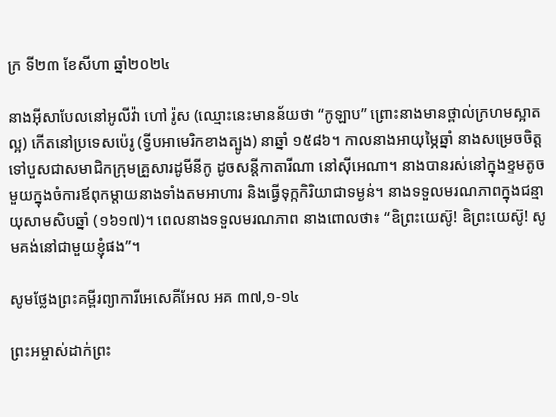ក្រ ទី២៣ ខែសីហា ឆ្នាំ២០២៤

នាងអ៊ីសាបែលនៅអូលីវ៉ា ហៅ រ៉ូស (ឈ្មោះនេះមានន័យថា “កូឡាប” ព្រោះនាងមានថ្ពាល់ក្រហមស្អាតល្អ) កើតនៅប្រទេសប៉េរូ (ទ្វីបអាមេរិកខាងត្បូង) នាឆ្នាំ ១៥៨៦។ កាលនាងអាយុម្ភៃឆ្នាំ នាងសម្រេចចិត្តទៅបួសជាសមាជិកក្រុមគ្រួសារដូមីនីកូ ដូចសន្តីកាតារីណា នៅស៊ីអេណា។ នាងបានរស់នៅក្នុងខ្ទមតូចមួយក្នុងចំការឪពុកម្តាយនាងទាំងតមអាហារ និងធ្វើទុក្កកិរិយាជាទម្ងន់។ នាងទទួលមរណភាពក្នុងជន្មាយុសាមសិបឆ្នាំ (១៦១៧)។ ពេលនាងទទួលមរណភាព នាងពោលថា៖ “ឧិព្រះយេស៊ូ! ឧិព្រះយេស៊ូ! សូមគង់នៅជាមួយខ្ញុំផង”។

សូមថ្លែងព្រះគម្ពីរព្យាការីអេសេគីអែល អគ ៣៧,១-១៤

ព្រះអម្ចាស់ដាក់ព្រះ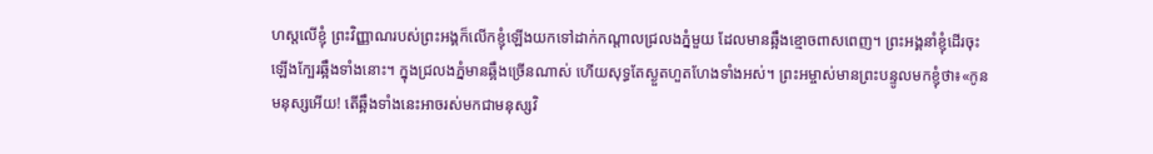ហស្តលើខ្ញុំ ព្រះវិញ្ញាណរបស់ព្រះអង្គក៏លើកខ្ញុំឡើងយកទៅដាក់កណ្តាលជ្រលងភ្នំមួយ ដែលមានឆ្អឹងខ្មោចពាសពេញ។ ព្រះអង្គនាំខ្ញុំដើរចុះឡើងក្បែរឆ្អឹងទាំងនោះ។ ក្នុងជ្រលងភ្នំមានឆ្អឹងច្រើនណាស់ ហើយសុទ្ធតែស្ងួតហួតហែងទាំងអស់។ ព្រះអម្ចាស់មានព្រះបន្ទូលមកខ្ញុំថា៖«កូនមនុស្សអើយ! តើឆ្អឹងទាំងនេះអាចរស់មកជាមនុស្សវិ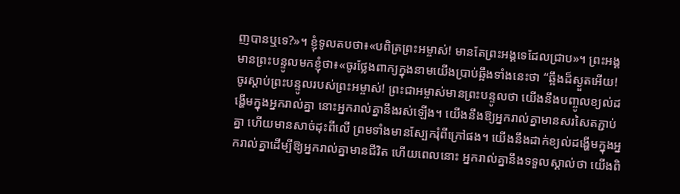ញបានឬទេ?»។ ខ្ញុំទូលតបថា៖«បពិត្រព្រះអម្ចាស់! មានតែព្រះអង្គទេដែលជ្រាប»។ ព្រះអង្គមានព្រះបន្ទូលមកខ្ញុំថា៖«ចូរថ្លែងពាក្យក្នុងនាមយើងប្រាប់ឆ្អឹងទាំងនេះថា “ឆ្អឹងដ៏ស្ងួតអើយ! ចូរស្តាប់ព្រះបន្ទូលរបស់ព្រះអម្ចាស់! ព្រះជាអម្ចាស់មានព្រះបន្ទូលថា យើងនឹងបញ្ចូលខ្យល់ដង្ហើមក្នុងអ្នករាល់គ្នា នោះអ្នករាល់គ្នានឹងរស់ឡើង។ យើងនឹងឱ្យអ្នករាល់គ្នាមានសរសៃតភ្ជាប់គ្នា ហើយមានសាច់ដុះពីលើ ព្រមទាំងមានស្បែករុំពីក្រៅផង។ យើងនឹងដាក់ខ្យល់ដង្ហើមក្នុងអ្នករាល់គ្នាដើម្បីឱ្យអ្នករាល់គ្នាមានជីវិត ហើយពេលនោះ អ្នករាល់គ្នានឹងទទួលស្គាល់ថា យើងពិ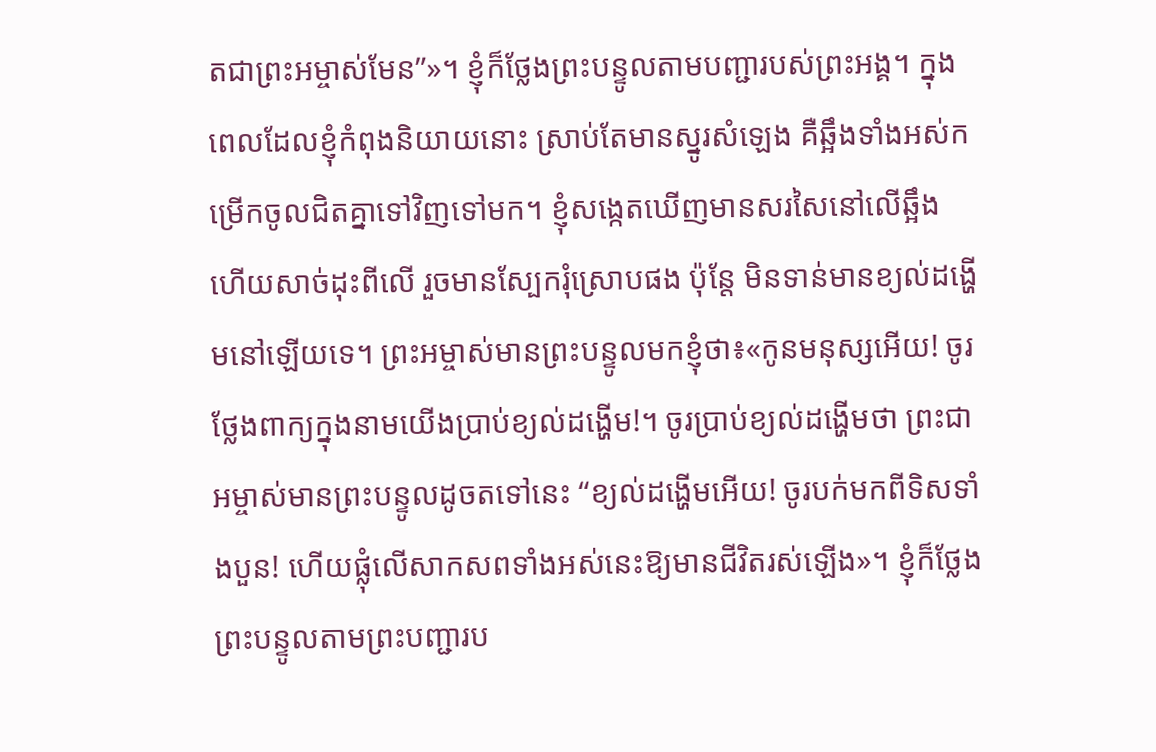តជាព្រះអម្ចាស់មែន”»។ ខ្ញុំក៏ថ្លែងព្រះបន្ទូលតាមបញ្ជារបស់ព្រះអង្គ។ ក្នុងពេលដែលខ្ញុំកំពុងនិយាយនោះ ស្រាប់តែមានស្នូរសំឡេង គឺឆ្អឹងទាំងអស់កម្រើកចូលជិតគ្នាទៅវិញទៅមក។ ខ្ញុំសង្កេតឃើញមានសរសៃនៅលើឆ្អឹង ហើយសាច់ដុះពីលើ រួចមានស្បែករុំស្រោបផង ប៉ុន្តែ មិនទាន់មានខ្យល់ដង្ហើមនៅឡើយទេ។ ព្រះអម្ចាស់មានព្រះបន្ទូលមកខ្ញុំថា៖«កូនមនុស្សអើយ! ចូរថ្លែងពាក្យក្នុងនាមយើងប្រាប់ខ្យល់ដង្ហើម!។ ចូរប្រាប់ខ្យល់ដង្ហើមថា ព្រះជាអម្ចាស់មានព្រះបន្ទូលដូចតទៅនេះ “ខ្យល់ដង្ហើមអើយ! ចូរបក់មកពីទិសទាំងបួន! ហើយផ្លុំលើសាកសពទាំងអស់នេះឱ្យមានជីវិតរស់ឡើង»។ ខ្ញុំក៏ថ្លែងព្រះបន្ទូលតាមព្រះបញ្ជារប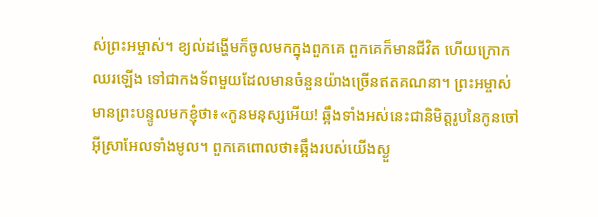ស់ព្រះអម្ចាស់។ ខ្យល់ដង្ហើមក៏ចូលមកក្នុងពួកគេ ពួកគេក៏មានជីវិត ហើយក្រោកឈរឡើង ទៅជាកងទ័ពមួយដែលមានចំនួនយ៉ាងច្រើនឥតគណនា។ ព្រះអម្ចាស់មានព្រះបន្ទូលមកខ្ញុំថា៖«កូនមនុស្សអើយ! ឆ្អឹងទាំងអស់នេះជានិមិត្តរូបនៃកូនចៅអ៊ីស្រាអែលទាំងមូល។ ពួកគេពោលថា៖ឆ្អឹងរបស់យើងស្ងួ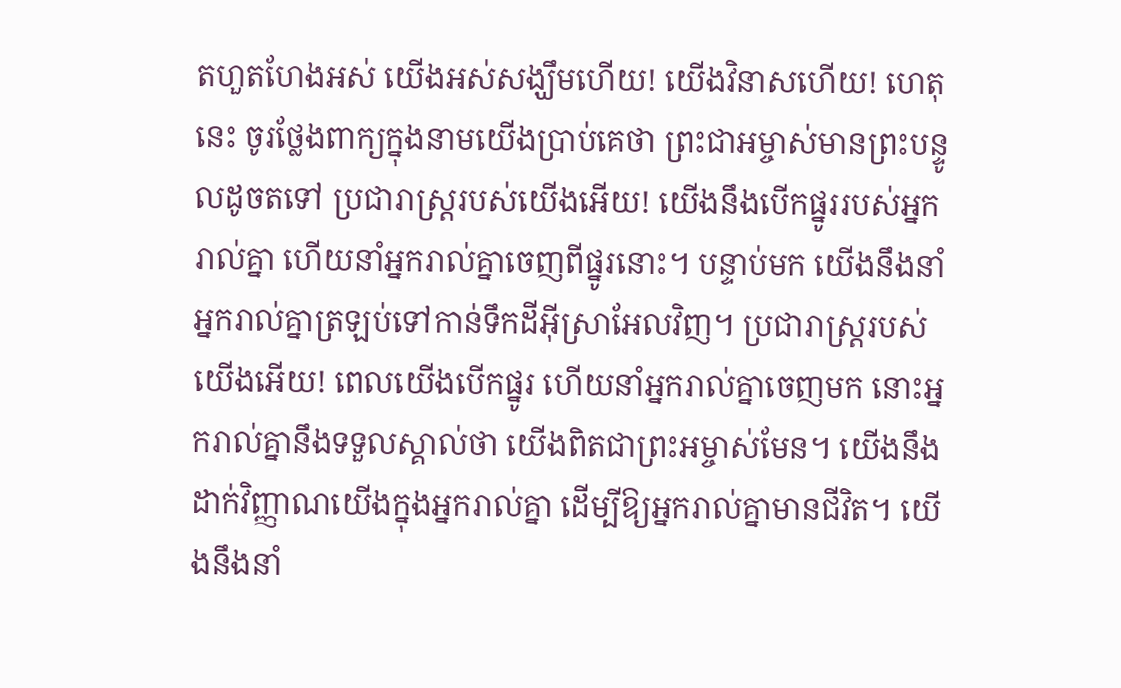តហួតហែងអស់ យើងអស់សង្ឃឹមហើយ! យើងវិនាសហើយ! ហេតុនេះ ចូរថ្លែងពាក្យក្នុងនាមយើងប្រាប់គេថា ព្រះជាអម្ចាស់មានព្រះបន្ទូលដូចតទៅ ប្រជារាស្ត្ររបស់យើងអើយ! យើងនឹងបើកផ្នូររបស់អ្នករាល់គ្នា ហើយនាំអ្នករាល់គ្នាចេញពីផ្នូរនោះ។ បន្ទាប់មក យើងនឹងនាំអ្នករាល់គ្នាត្រឡប់ទៅកាន់ទឹកដីអ៊ីស្រាអែលវិញ។ ប្រជារាស្ត្ររបស់យើងអើយ! ពេលយើងបើកផ្នូរ ហើយនាំអ្នករាល់គ្នាចេញមក នោះអ្នករាល់គ្នានឹងទទួលស្គាល់ថា យើងពិតជាព្រះអម្ចាស់មែន។ យើងនឹងដាក់វិញ្ញាណយើងក្នុងអ្នករាល់គ្នា ដើម្បីឱ្យអ្នករាល់គ្នាមានជីវិត។ យើងនឹងនាំ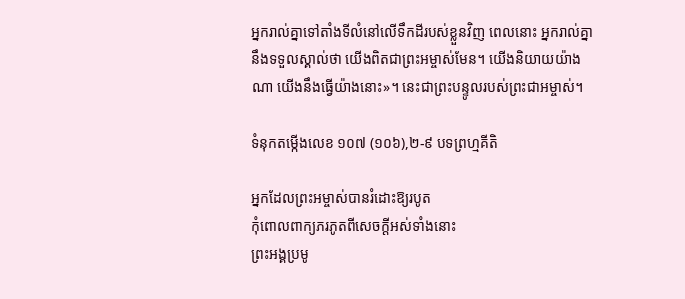អ្នករាល់គ្នាទៅតាំងទីលំនៅលើទឹកដីរបស់ខ្លួនវិញ ពេលនោះ អ្នករាល់គ្នានឹងទទួលស្គាល់ថា យើងពិតជាព្រះអម្ចាស់មែន។ យើងនិយាយយ៉ាងណា យើងនឹងធ្វើយ៉ាងនោះ»។ នេះជាព្រះបន្ទូលរបស់ព្រះជាអម្ចាស់។

ទំនុកតម្កើងលេខ ១០៧ (១០៦),២-៩ បទព្រហ្មគីតិ

អ្នកដែលព្រះអម្ចាស់បានរំដោះឱ្យរបូត
កុំពោលពាក្យភរភូតពីសេចក្តីអស់ទាំងនោះ
ព្រះអង្គប្រមូ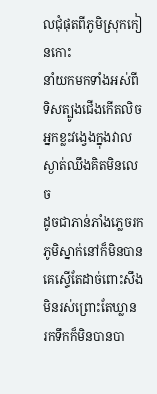លជុំផុតពីភូមិស្រុកកៀនកោះ
នាំយកមកទាំងអស់ពីទិសត្បូងជើងកើតលិច
អ្នកខ្លះវង្វេងក្នុងវាលស្ងាត់ឈឹងគិតមិនលេច
ដូចជាភាន់ភាំងភ្លេចរកភូមិស្នាក់នៅក៏មិនបាន
គេស្ទើតែដាច់ពោះសឹងមិនរស់ព្រោះតែឃ្លាន
រកទឹកក៏មិនបានបា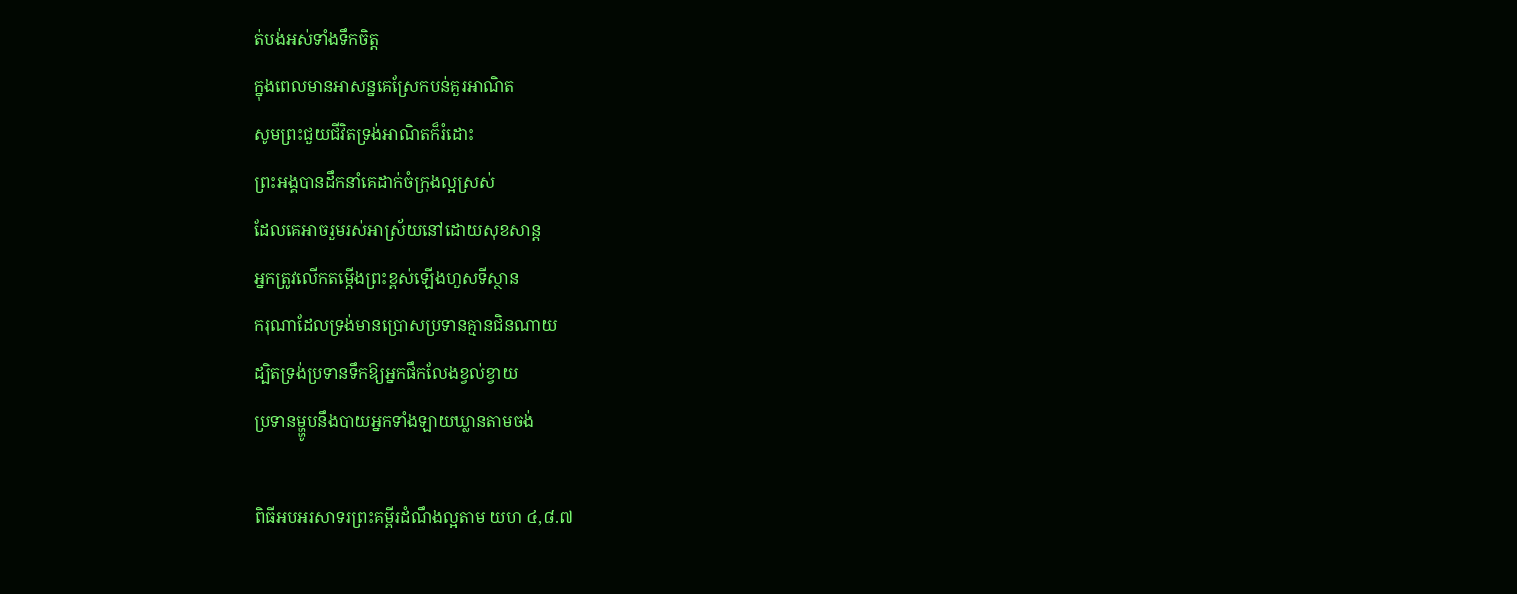ត់បង់អស់ទាំងទឹកចិត្ត
ក្នុងពេលមានអាសន្នគេស្រែកបន់គួរអាណិត
សូមព្រះជួយជីវិតទ្រង់អាណិតក៏រំដោះ
ព្រះអង្គបានដឹកនាំគេដាក់ចំក្រុងល្អស្រស់
ដែលគេអាចរួមរស់អាស្រ័យនៅដោយសុខសាន្ត
អ្នកត្រូវលើកតម្កើងព្រះខ្ពស់ឡើងហួសទីស្ថាន
ករុណាដែលទ្រង់មានប្រោសប្រទានគ្មានជិនណាយ
ដ្បិតទ្រង់ប្រទានទឹកឱ្យអ្នកផឹកលែងខ្វល់ខ្វាយ
ប្រទានម្ហ្ហូបនឹងបាយអ្នកទាំងឡាយឃ្លានតាមចង់

ពិធីអបអរសាទរព្រះគម្ពីរដំណឹងល្អតាម យហ ៤,៨.៧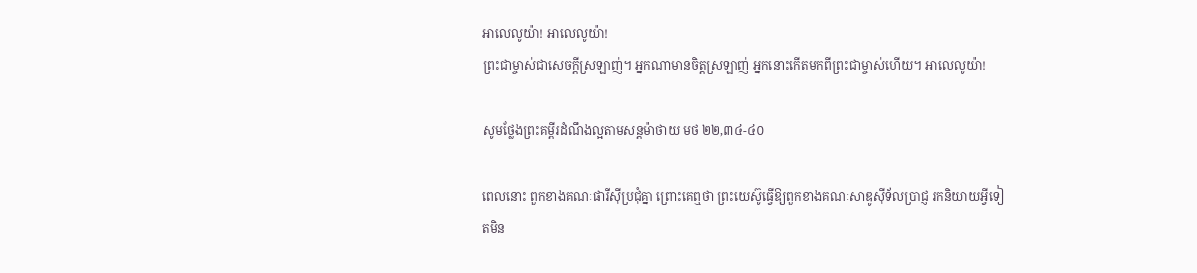អាលេលូយ៉ា! អាលេលូយ៉ា!
ព្រះជាម្ចាស់ជាសេចក្តីស្រឡាញ់។ អ្នកណាមានចិត្តស្រឡាញ់ អ្នកនោះកើតមកពីព្រះជាម្ចាស់ហើយ។ អាលេលូយ៉ា!

សូមថ្លែងព្រះគម្ពីរដំណឹងល្អតាមសន្តម៉ាថាយ មថ ២២,៣៤-៤០

ពេលនោះ ពួកខាងគណៈផារីស៊ីប្រជុំគ្នា ព្រោះគេឮថា ព្រះយេស៊ូធ្វើឱ្យពួកខាងគណៈសាឌូស៊ីទ័លប្រាជ្ញ រកនិយាយអ្វីទៀតមិន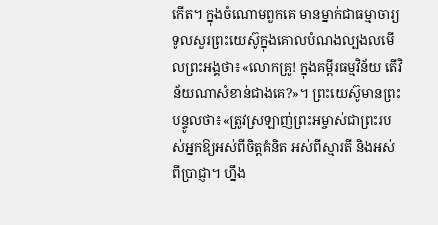កើត។ ក្នុងចំណោមពួកគេ មានម្នាក់ជាធម្មាចារ្យ ទូលសួរព្រះយេស៊ូក្នុងគោលបំណងល្បងលមើលព្រះអង្គថា៖«លោកគ្រូ! ក្នុងគម្ពីរធម្មវិន័យ តើវិន័យណាសំខាន់ជាងគេ?»។ ព្រះយេស៊ូមានព្រះបន្ទូលថា៖«ត្រូវស្រឡាញ់ព្រះអម្ចាស់ជាព្រះរបស់អ្នកឱ្យអស់ពីចិត្តគំនិត អស់ពីស្មារតី និងអស់ពីប្រាជ្ញា។ ហ្នឹង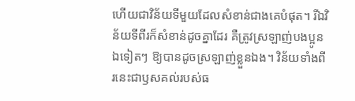ហើយជាវិន័យទីមួយដែលសំខាន់ជាងគេបំផុត។ រីឯវិន័យទីពីរក៏សំខាន់ដូចគ្នាដែរ គឺត្រូវស្រឡាញ់បងប្អូនឯទៀតៗ ឱ្យបានដូចស្រឡាញ់ខ្លួនឯង។ វិន័យទាំងពីរនេះជាឫសគល់របស់ធ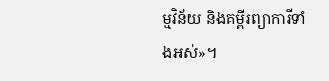ម្មវិន័យ និងគម្ពីរព្យាការីទាំងអស់»។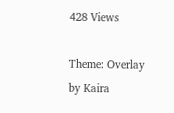428 Views

Theme: Overlay by Kaira